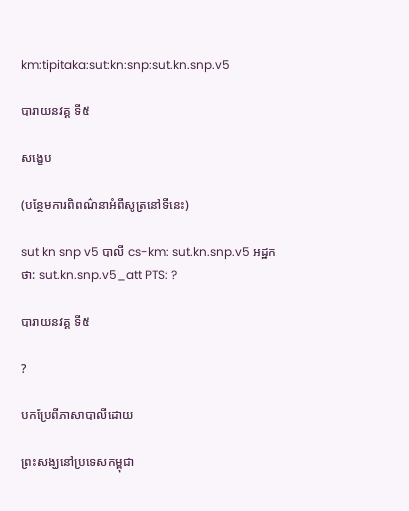km:tipitaka:sut:kn:snp:sut.kn.snp.v5

បារាយនវគ្គ ទី៥

សង្ខេប

(បន្ថែមការពិពណ៌នាអំពីសូត្រនៅទីនេះ)

sut kn snp v5 បាលី cs-km: sut.kn.snp.v5 អដ្ឋកថា: sut.kn.snp.v5_att PTS: ?

បារាយនវគ្គ ទី៥

?

បកប្រែពីភាសាបាលីដោយ

ព្រះសង្ឃនៅប្រទេសកម្ពុជា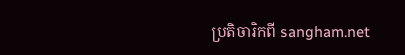ប្រតិចារិកពី sangham.net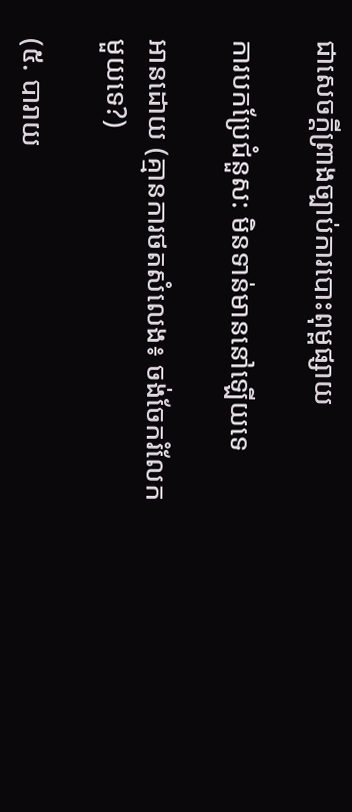ជាសេចក្តីព្រាងច្បាប់ការបោះពុម្ពផ្សាយ

ការបកប្រែជំនួស: មិនទាន់មាននៅឡើយទេ

អានដោយ (គ្មានការថតសំលេង៖ ចង់ចែករំលែកមួយទេ?)

(៥. បារាយ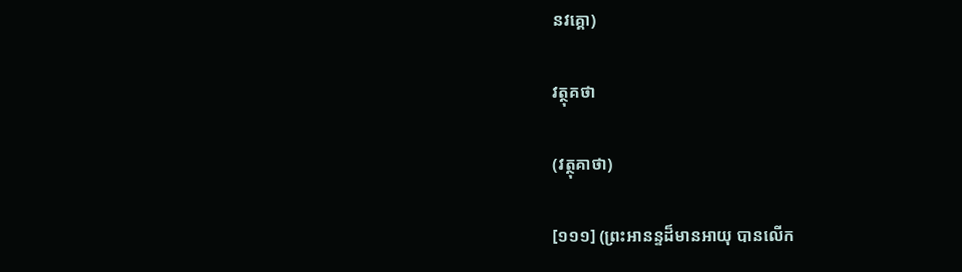នវគ្គោ)

វត្ថុគថា

(វត្ថុគាថា)

[១១១] (ព្រះអានន្ទដ៏មានអាយុ បានលើក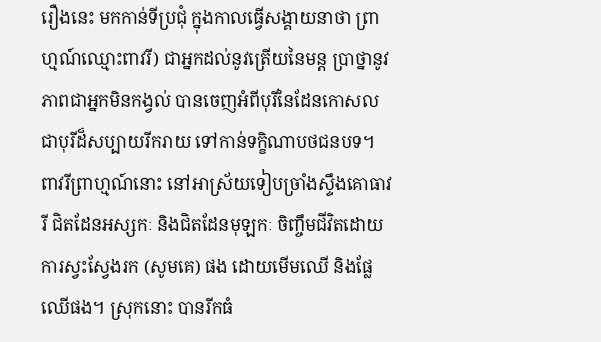រឿងនេះ មកកាន់ទីប្រជុំ ក្នុងកាលធ្វើសង្គាយនាថា ព្រាហ្មណ៍ឈ្មោះពាវរី) ជាអ្នកដល់នូវត្រើយនៃមន្ត បា្រថ្នានូវភាពជាអ្នកមិនកង្វល់ បានចេញអំពីបុរីនៃដែនកោសល ជាបុរីដ៏សប្បាយរីករាយ ទៅកាន់ទក្ខិណាបថជនបទ។ ពាវរីព្រាហ្មណ៍នោះ នៅអាស្រ័យទៀបច្រាំងស្ទឹងគោធាវរី ជិតដែនអស្សកៈ និងជិតដែនមុឡកៈ ចិញ្ចឹមជីវិតដោយការស្វះស្វែងរក (សូមគេ) ផង ដោយមើមឈើ និងផ្លែឈើផង។ ស្រុកនោះ បានរីកធំ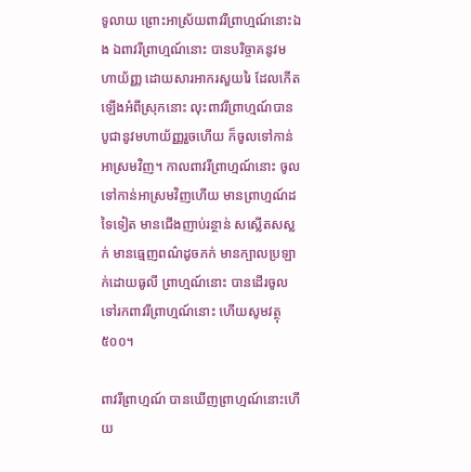ទូលាយ ព្រោះអាស្រ័យពាវរីព្រាហ្មណ៍នោះឯង ឯពាវរីព្រាហ្មណ៍នោះ បានបរិច្ចាគនូវមហាយ័ញ្ញ ដោយសារអាករសួយរៃ ដែលកើតឡើងអំពីស្រុកនោះ លុះពាវរីព្រាហ្មណ៍បានបូជានូវមហាយ័ញ្ញរួចហើយ ក៏ចូលទៅកាន់អាស្រមវិញ។ កាលពាវរីព្រាហ្មណ៍នោះ ចូលទៅកាន់អាស្រមវិញហើយ មានព្រាហ្មណ៍ដទៃទៀត មានជើងញាប់រន្ថាន់ សស្លើតសស្លក់ មានធ្មេញពណ៌ដូចភក់ មានក្បាលប្រឡាក់ដោយធូលី ព្រាហ្មណ៍នោះ បានដើរចូលទៅរកពាវរីព្រាហ្មណ៍នោះ ហើយសូមវត្ថុ ៥០០។

ពាវរីព្រាហ្មណ៍ បានឃើញព្រាហ្មណ៍នោះហើយ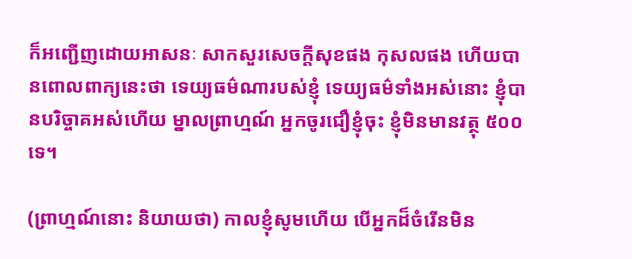ក៏អញ្ជើញដោយអាសនៈ សាកសួរសេចក្តីសុខផង កុសលផង ហើយបានពោលពាក្យនេះថា ទេយ្យធម៌ណារបស់ខ្ញុំ ទេយ្យធម៌ទាំងអស់នោះ ខ្ញុំបានបរិច្ចាគអស់ហើយ ម្នាលព្រាហ្មណ៍ អ្នកចូរជឿខ្ញុំចុះ ខ្ញុំមិនមានវត្ថុ ៥០០ ទេ។

(ព្រាហ្មណ៍នោះ និយាយថា) កាលខ្ញុំសូមហើយ បើអ្នកដ៏ចំរើនមិន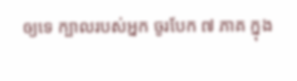ឲ្យទេ ក្បាលរបស់អ្នក ចូរបែក ៧ ភាគ ក្នុង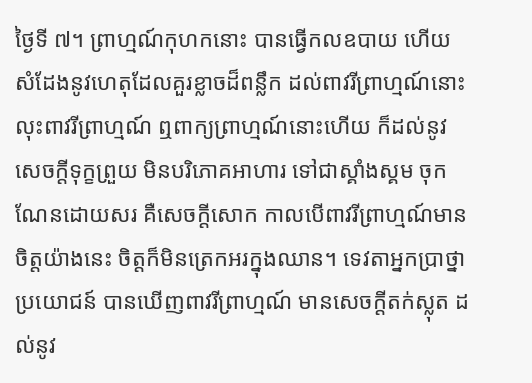ថ្ងៃទី ៧។ ព្រាហ្មណ៍កុហកនោះ បានធ្វើកលឧបាយ ហើយសំដែងនូវហេតុដែលគួរខ្លាចដ៏ពន្លឹក ដល់ពាវរីព្រាហ្មណ៍នោះ លុះពាវរីព្រាហ្មណ៍ ឮពាក្យព្រាហ្មណ៍នោះហើយ ក៏ដល់នូវសេចក្តីទុក្ខព្រួយ មិនបរិភោគអាហារ ទៅជាស្គាំងស្គម ចុកណែនដោយសរ គឺសេចក្តីសោក កាលបើពាវរីព្រាហ្មណ៍មានចិត្តយ៉ាងនេះ ចិត្តក៏មិនត្រេកអរក្នុងឈាន។ ទេវតាអ្នកបា្រថ្នាប្រយោជន៍ បានឃើញពាវរីពា្រហ្មណ៍ មានសេចក្តីតក់ស្លុត ដល់នូវ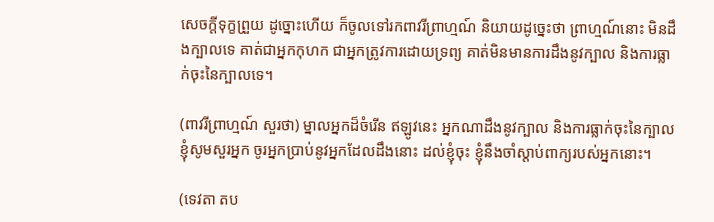សេចក្តីទុក្ខព្រួយ ដូច្នោះហើយ ក៏ចូលទៅរកពាវរីព្រាហ្មណ៍ និយាយដូច្នេះថា ព្រាហ្មណ៍នោះ មិនដឹងក្បាលទេ គាត់ជាអ្នកកុហក ជាអ្នកត្រូវការដោយទ្រព្យ គាត់មិនមានការដឹងនូវក្បាល និងការធ្លាក់ចុះនៃក្បាលទេ។

(ពាវរីព្រាហ្មណ៍ សួរថា) ម្នាលអ្នកដ៏ចំរើន ឥឡូវនេះ អ្នកណាដឹងនូវក្បាល និងការធ្លាក់ចុះនៃក្បាល ខ្ញុំសូមសួរអ្នក ចូរអ្នកប្រាប់នូវអ្នកដែលដឹងនោះ ដល់ខ្ញុំចុះ ខ្ញុំនឹងចាំស្តាប់ពាក្យរបស់អ្នកនោះ។

(ទេវតា តប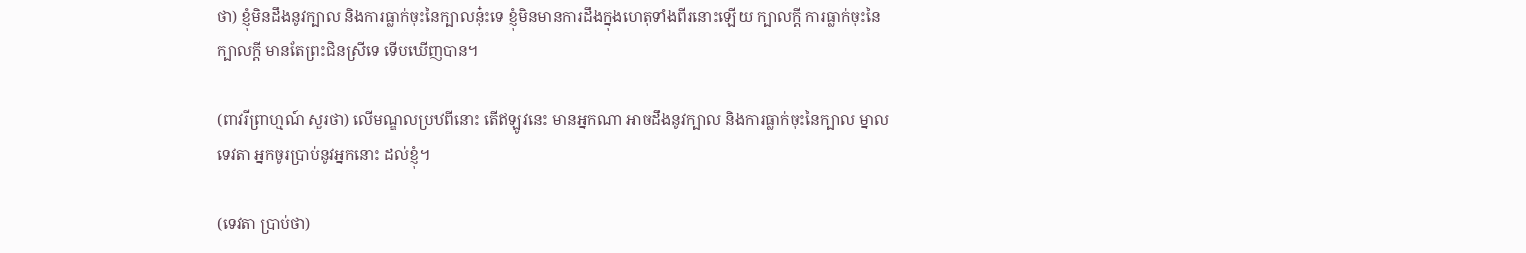ថា) ខ្ញុំមិនដឹងនូវក្បាល និងការធ្លាក់ចុះនៃក្បាលនុ៎ះទេ ខ្ញុំមិនមានការដឹងក្នុងហេតុទាំងពីរនោះឡើយ ក្បាលក្តី ការធ្លាក់ចុះនៃក្បាលក្តី មានតែព្រះជិនស្រីទេ ទើបឃើញបាន។

(ពាវរីព្រាហ្មណ៍ សួរថា) លើមណ្ឌលប្រឋពីនោះ តើឥឡូវនេះ មានអ្នកណា អាចដឹងនូវក្បាល និងការធ្លាក់ចុះនៃក្បាល ម្នាលទេវតា អ្នកចូរបា្រប់នូវអ្នកនោះ ដល់ខ្ញុំ។

(ទេវតា ប្រាប់ថា)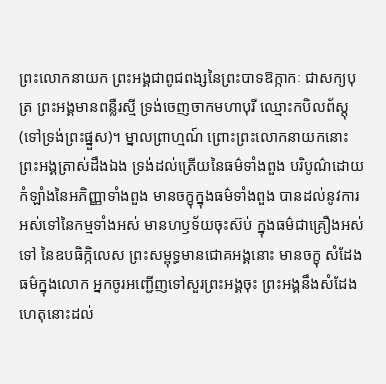ព្រះលោកនាយក ព្រះអង្គជាពូជពង្សនៃព្រះបាទឱក្កាកៈ ជាសក្យបុត្រ ព្រះអង្គមានពន្លឺរស្មី ទ្រង់ចេញចាកមហាបុរី ឈ្មោះកបិលព័ស្តុ (ទៅទ្រង់ព្រះផ្នួស)។ ម្នាលព្រាហ្មណ៍ ព្រោះព្រះលោកនាយកនោះ ព្រះអង្គត្រាស់ដឹងឯង ទ្រង់ដល់ត្រើយនៃធម៌ទាំងពួង បរិបូណ៌ដោយកំឡាំងនៃអភិញ្ញាទាំងពួង មានចក្ខុក្នុងធម៌ទាំងពួង បានដល់នូវការអស់ទៅនៃកម្មទាំងអស់ មានហឫទ័យចុះស៊ប់ ក្នុងធម៌ជាគ្រឿងអស់ទៅ នៃឧបធិក្កិលេស ព្រះសម្ពុទ្ធមានជោគអង្គនោះ មានចក្ខុ សំដែងធម៌ក្នុងលោក អ្នកចូរអញ្ជើញទៅសួរព្រះអង្គចុះ ព្រះអង្គនឹងសំដែងហេតុនោះដល់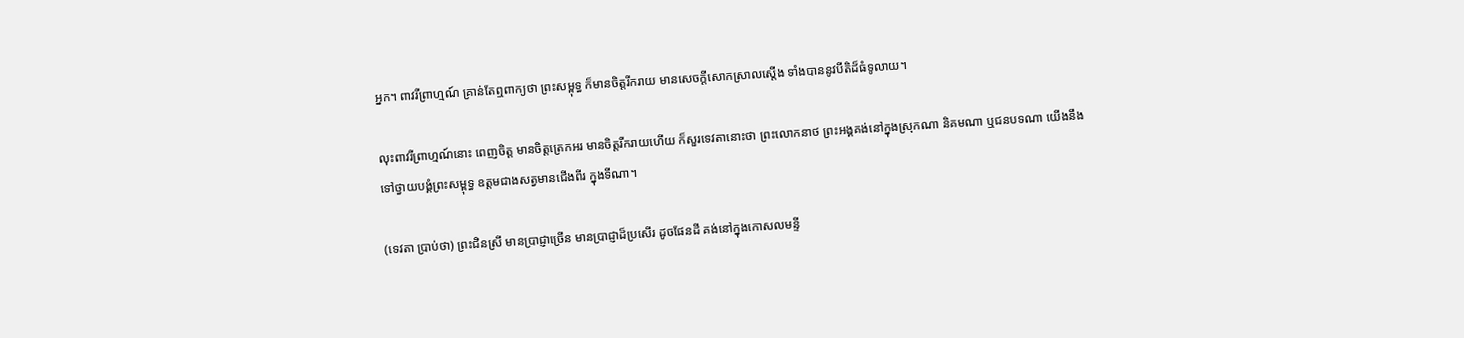អ្នក។ ពាវរីព្រាហ្មណ៍ គ្រាន់តែឮពាក្យថា ព្រះសម្ពុទ្ធ ក៏មានចិត្តរីករាយ មានសេចក្តីសោកស្រាលស្តើង ទាំងបាននូវបីតិដ៏ធំទូលាយ។

លុះពាវរីព្រាហ្មណ៍នោះ ពេញចិត្ត មានចិត្តត្រេកអរ មានចិត្តរីករាយហើយ ក៏សួរទេវតានោះថា ព្រះលោកនាថ ព្រះអង្គគង់នៅក្នុងស្រុកណា និគមណា ឬជនបទណា យើងនឹងទៅថ្វាយបង្គំព្រះសម្ពុទ្ធ ឧត្តមជាងសត្វមានជើងពីរ ក្នុងទីណា។

(ទេវតា បា្រប់ថា) ព្រះជិនស្រី មានប្រាជ្ញាច្រើន មានប្រាជ្ញាដ៏ប្រសើរ ដូចផែនដី គង់នៅក្នុងកោសលមន្ទី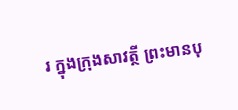រ ក្នុងក្រុងសាវត្ថី ព្រះមានបុ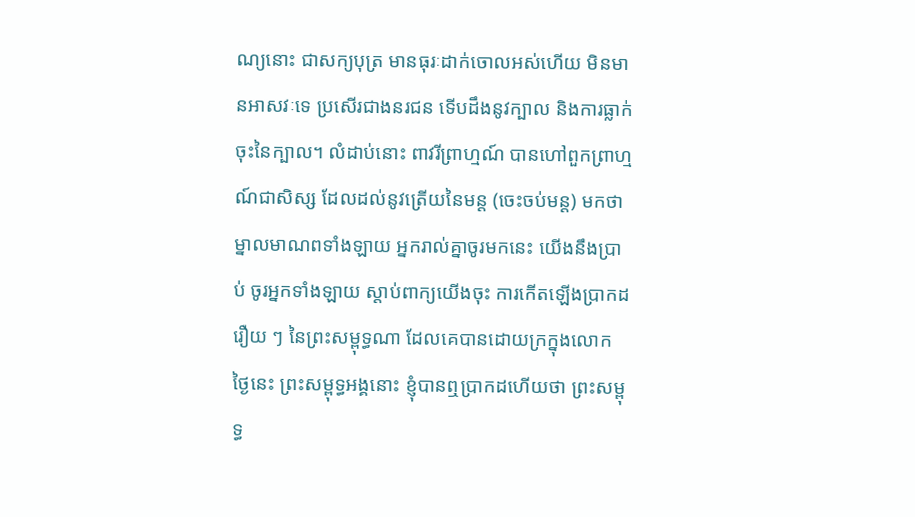ណ្យនោះ ជាសក្យបុត្រ មានធុរៈដាក់ចោលអស់ហើយ មិនមានអាសវៈទេ ប្រសើរជាងនរជន ទើបដឹងនូវក្បាល និងការធ្លាក់ចុះនៃក្បាល។ លំដាប់នោះ ពាវរីព្រាហ្មណ៍ បានហៅពួកព្រាហ្មណ៍ជាសិស្ស ដែលដល់នូវត្រើយនៃមន្ត (ចេះចប់មន្ត) មកថា ម្នាលមាណពទាំងឡាយ អ្នករាល់គ្នាចូរមកនេះ យើងនឹងប្រាប់ ចូរអ្នកទាំងឡាយ ស្តាប់ពាក្យយើងចុះ ការកើតឡើងប្រាកដរឿយ ៗ នៃព្រះសម្ពុទ្ធណា ដែលគេបានដោយក្រក្នុងលោក ថ្ងៃនេះ ព្រះសម្ពុទ្ធអង្គនោះ ខ្ញុំបានឮប្រាកដហើយថា ព្រះសម្ពុទ្ធ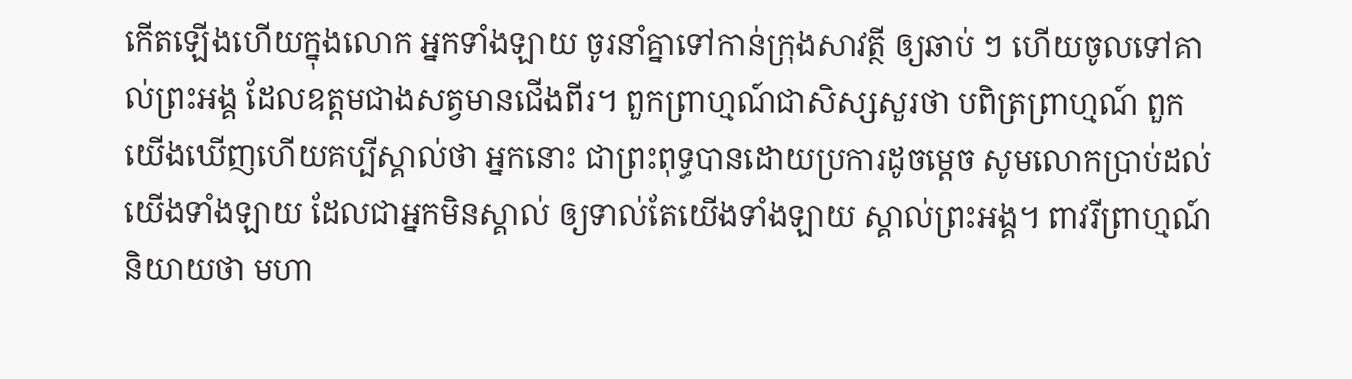កើតឡើងហើយក្នុងលោក អ្នកទាំងឡាយ ចូរនាំគ្នាទៅកាន់ក្រុងសាវត្ថី ឲ្យឆាប់ ៗ ហើយចូលទៅគាល់ព្រះអង្គ ដែលឧត្តមជាងសត្វមានជើងពីរ។ ពួកព្រាហ្មណ៍ជាសិស្សសួរថា បពិត្រព្រាហ្មណ៍ ពួកយើងឃើញហើយគប្បីស្គាល់ថា អ្នកនោះ ជាព្រះពុទ្ធបានដោយប្រការដូចម្តេច សូមលោកប្រាប់ដល់យើងទាំងឡាយ ដែលជាអ្នកមិនស្គាល់ ឲ្យទាល់តែយើងទាំងឡាយ ស្គាល់ព្រះអង្គ។ ពាវរីព្រាហ្មណ៍និយាយថា មហា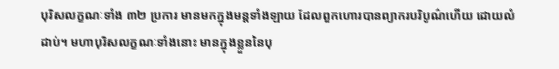បុរិសលក្ខណៈទាំង ៣២ ប្រការ មានមកក្នុងមន្តទាំងឡាយ ដែលពួកហោរបានព្យាករបរិបូណ៌ហើយ ដោយលំដាប់។ មហាបុរិសលក្ខណៈទាំងនោះ មានក្នុងខ្លួននៃបុ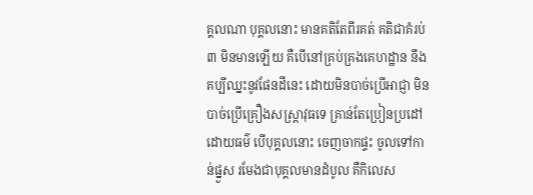គ្គលណា បុគ្គលនោះ មានគតិតែពីរគត់ គតិជាគំរប់ ៣ មិនមានឡើយ គឺបើនៅគ្រប់គ្រងគេហដ្ឋាន នឹងគប្បីឈ្នះនូវផែនដីនេះ ដោយមិនបាច់ប្រើអាជ្ញា មិនបាច់ប្រើគ្រឿងសស្ត្រាវុធទេ គ្រាន់តែប្រៀនប្រដៅដោយធម៌ បើបុគ្គលនោះ ចេញចាកផ្ទះ ចូលទៅកាន់ផ្នួស រមែងជាបុគ្គលមានដំបូល គឺកិលេស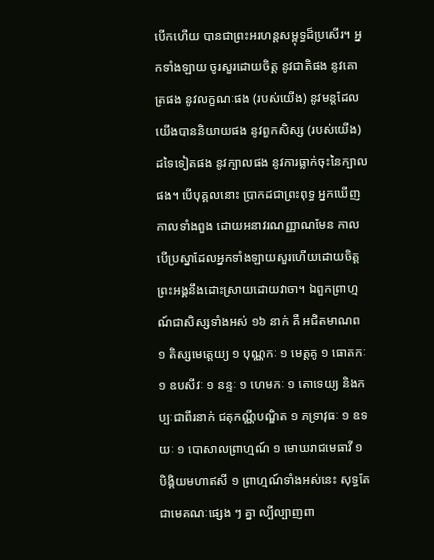បើកហើយ បានជាព្រះអរហន្តសម្ពុទ្ធដ៏ប្រសើរ។ អ្នកទាំងឡាយ ចូរសួរដោយចិត្ត នូវជាតិផង នូវគោត្រផង នូវលក្ខណៈផង (របស់យើង) នូវមន្តដែលយើងបាននិយាយផង នូវពួកសិស្ស (របស់យើង) ដទៃទៀតផង នូវក្បាលផង នូវការធ្លាក់ចុះនៃក្បាលផង។ បើបុគ្គលនោះ ប្រាកដជាព្រះពុទ្ធ អ្នកឃើញកាលទាំងពួង ដោយអនាវរណញ្ញាណមែន កាលបើប្រស្នាដែលអ្នកទាំងឡាយសួរហើយដោយចិត្ត ព្រះអង្គនឹងដោះស្រាយដោយវាចា។ ឯពួកព្រាហ្មណ៍ជាសិស្សទាំងអស់ ១៦ នាក់ គឺ អជិតមាណព ១ តិស្សមេត្តេយ្យ ១ បុណ្ណកៈ ១ មេត្តគូ ១ ធោតកៈ ១ ឧបសីវៈ ១ នន្ទៈ ១ ហេមកៈ ១ តោទេយ្យ និងកប្បៈជាពីរនាក់ ជតុកណ្ណីបណ្ឌិត ១ ភទ្រាវុធៈ ១ ឧទយៈ ១ បោសាលព្រាហ្មណ៍ ១ មោឃរាជមេធាវី ១ បិង្គិយមហាឥសី ១ ព្រាហ្មណ៍ទាំងអស់នេះ សុទ្ធតែជាមេគណៈផ្សេង ៗ គ្នា ល្បីល្បាញពា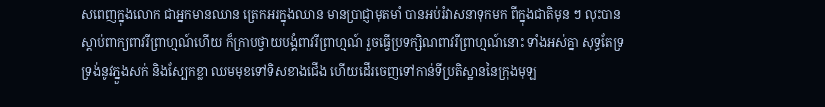សពេញក្នុងលោក ជាអ្នកមានឈាន ត្រេកអរក្នុងឈាន មានប្រាជ្ញាមុតមាំ បានអប់រំវាសនាទុកមក ពីក្នុងជាតិមុន ៗ លុះបានស្តាប់ពាក្យពាវរីព្រាហ្មណ៍ហើយ ក៏ក្រាបថ្វាយបង្គំពាវរីព្រាហ្មណ៍ រួចធ្វើប្រទក្សិណពាវរីព្រាហ្មណ៍នោះ ទាំងអស់គ្នា សុទ្ធតែទ្រទ្រង់នូវភ្នួងសក់ និងស្បែកខ្លា ឈមមុខទៅទិសខាងជើង ហើយដើរចេញទៅកាន់ទីប្រតិស្ឋាននៃក្រុងមុឡ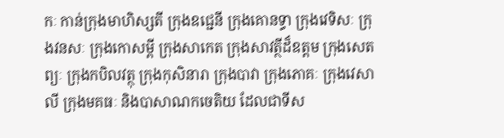កៈ កាន់ក្រុងមាហិស្សតី ក្រុងឧជ្ជេនី ក្រុងគោនទ្ធា ក្រុងវេទិសៈ ក្រុងវនសៈ ក្រុងកោសម្ពី ក្រុងសាកេត ក្រុងសាវត្ថីដ៏ឧត្តម ក្រុងសេតព្យៈ ក្រុងកបិលវត្ថុ ក្រុងកុសិនារា ក្រុងបាវា ក្រុងភោគៈ ក្រុងវេសាលី ក្រុងមគធៈ និងបាសាណកចេតិយ ដែលជាទីស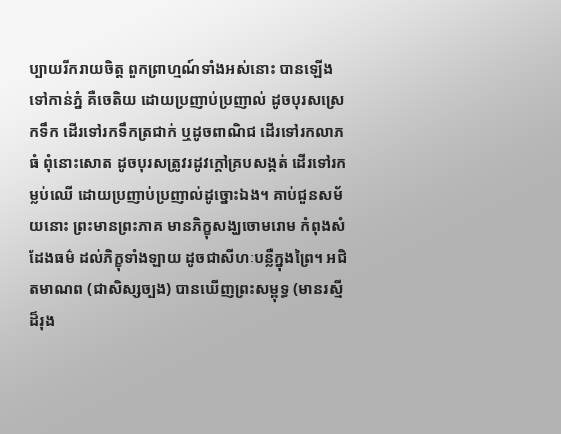ប្បាយរីករាយចិត្ត ពួកព្រាហ្មណ៍ទាំងអស់នោះ បានឡើងទៅកាន់ភ្នំ គឺចេតិយ ដោយប្រញាប់ប្រញាល់ ដូចបុរសស្រេកទឹក ដើរទៅរកទឹកត្រជាក់ ឬដូចពាណិជ ដើរទៅរកលាភធំ ពុំនោះសោត ដូចបុរសត្រូវរដូវក្តៅគ្របសង្កត់ ដើរទៅរកម្លប់ឈើ ដោយប្រញាប់ប្រញាល់ដូច្នោះឯង។ គាប់ជួនសម័យនោះ ព្រះមានព្រះភាគ មានភិក្ខុសង្ឃចោមរោម កំពុងសំដែងធម៌ ដល់ភិក្ខុទាំងឡាយ ដូចជាសីហៈបន្លឺក្នុងព្រៃ។ អជិតមាណព (ជាសិស្សច្បង) បានឃើញព្រះសម្ពុទ្ធ (មានរស្មីដ៏រុង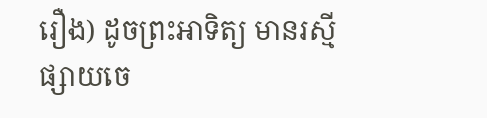រឿង) ដូចព្រះអាទិត្យ មានរស្មីផ្សាយចេ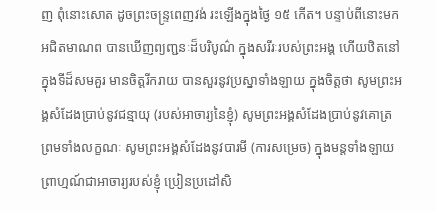ញ ពុំនោះសោត ដូចព្រះចន្រ្ទពេញវង់ រះឡើងក្នុងថ្ងៃ ១៥ កើត។ បន្ទាប់ពីនោះមក អជិតមាណព បានឃើញព្យញ្ជនៈដ៏បរិបូណ៌ ក្នុងសរីរៈរបស់ព្រះអង្គ ហើយឋិតនៅក្នុងទីដ៏សមគួរ មានចិត្តរីករាយ បានសួរនូវប្រស្នាទាំងឡាយ ក្នុងចិត្តថា សូមព្រះអង្គសំដែងប្រាប់នូវជន្មាយុ (របស់អាចារ្យនៃខ្ញុំ) សូមព្រះអង្គសំដែងប្រាប់នូវគោត្រ ព្រមទាំងលក្ខណៈ សូមព្រះអង្គសំដែងនូវបារមី (ការសម្រេច) ក្នុងមន្តទាំងឡាយ ព្រាហ្មណ៍ជាអាចារ្យរបស់ខ្ញុំ ប្រៀនប្រដៅសិ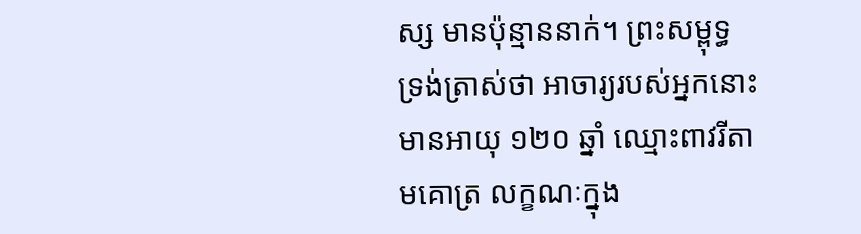ស្ស មានប៉ុន្មាននាក់។ ព្រះសម្ពុទ្ធ ទ្រង់ត្រាស់ថា អាចារ្យរបស់អ្នកនោះ មានអាយុ ១២០ ឆ្នាំ ឈ្មោះពាវរីតាមគោត្រ លក្ខណៈក្នុង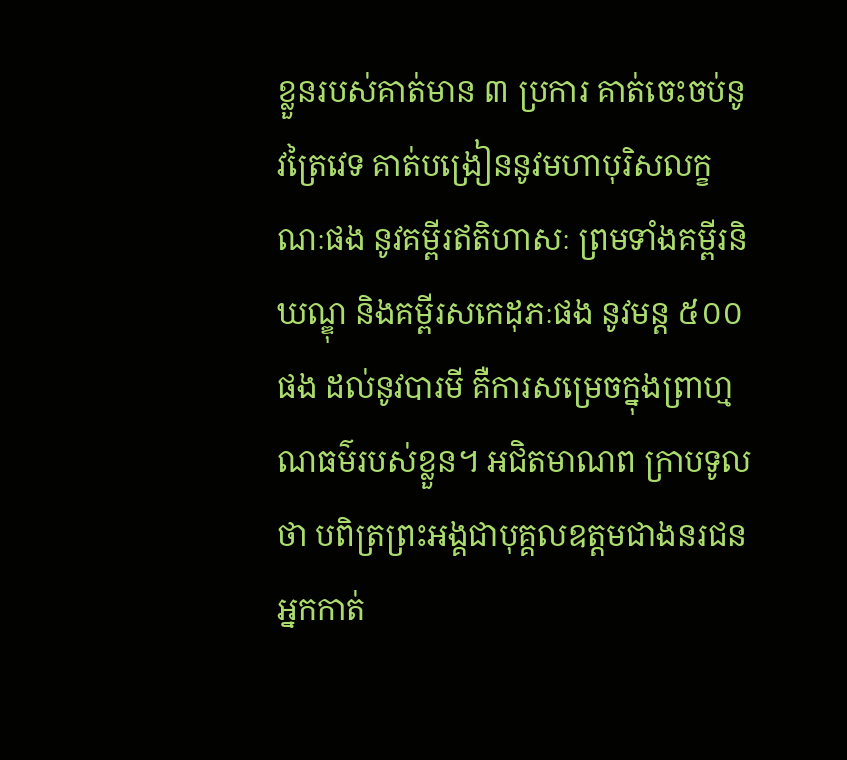ខ្លួនរបស់គាត់មាន ៣ ប្រការ គាត់ចេះចប់នូវត្រៃវេទ គាត់បង្រៀននូវមហាបុរិសលក្ខណៈផង នូវគម្ពីរឥតិហាសៈ ព្រមទាំងគម្ពីរនិឃណ្ឌុ និងគម្ពីរសកេដុភៈផង នូវមន្ត ៥០០ ផង ដល់នូវបារមី គឺការសម្រេចក្នុងព្រាហ្មណធម៌របស់ខ្លួន។ អជិតមាណព ក្រាបទូលថា បពិត្រព្រះអង្គជាបុគ្គលឧត្តមជាងនរជន អ្នកកាត់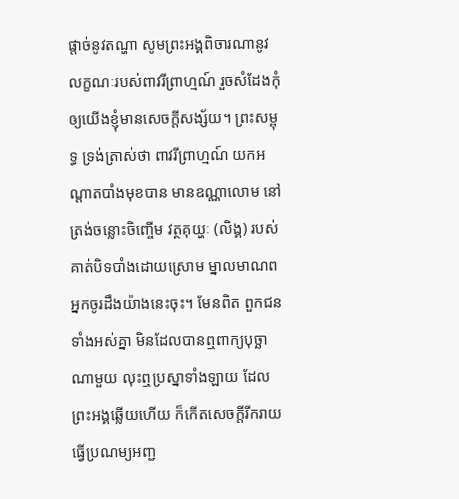ផ្តាច់នូវតណ្ហា សូមព្រះអង្គពិចារណានូវលក្ខណៈរបស់ពាវរីព្រាហ្មណ៍ រួចសំដែងកុំឲ្យយើងខ្ញុំមានសេចក្តីសង្ស័យ។ ព្រះសម្ពុទ្ធ ទ្រង់ត្រាស់ថា ពាវរីព្រាហ្មណ៍ យកអណ្តាតបាំងមុខបាន មានឧណ្ណាលោម នៅត្រង់ចន្លោះចិញ្ចើម វត្ថគុយ្ហៈ (លិង្គ) របស់គាត់បិទបាំងដោយស្រោម ម្នាលមាណព អ្នកចូរដឹងយ៉ាងនេះចុះ។ មែនពិត ពួកជនទាំងអស់គ្នា មិនដែលបានឮពាក្យបុច្ឆាណាមួយ លុះឮប្រស្នាទាំងឡាយ ដែលព្រះអង្គឆ្លើយហើយ ក៏កើតសេចក្តីរីករាយ ធ្វើប្រណម្យអញ្ជ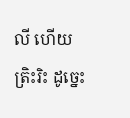លី ហើយត្រិះរិះ ដូច្នេះ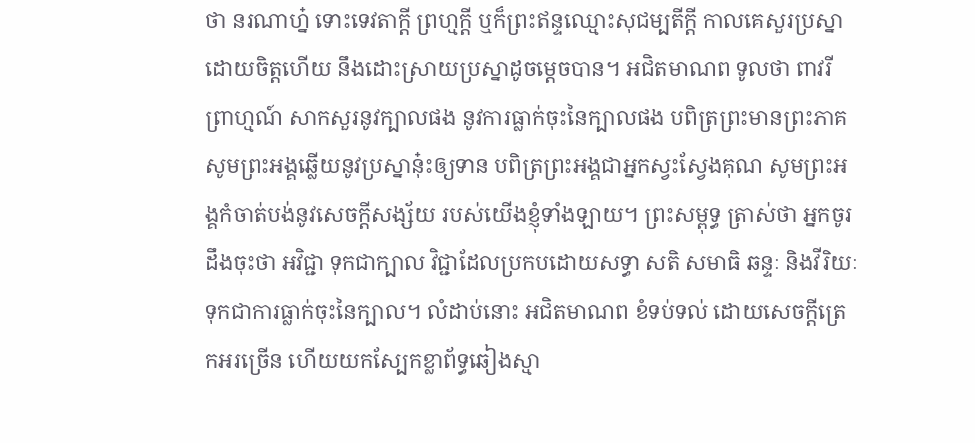ថា នរណាហ្ន៎ ទោះទេវតាក្តី ព្រហ្មក្តី ឬក៏ព្រះឥន្ទឈ្មោះសុជម្បតីក្តី កាលគេសួរប្រស្នាដោយចិត្តហើយ នឹងដោះស្រាយប្រស្នាដូចម្តេចបាន។ អជិតមាណព ទូលថា ពាវរីព្រាហ្មណ៍ សាកសួរនូវក្បាលផង នូវការធ្លាក់ចុះនៃក្បាលផង បពិត្រព្រះមានព្រះភាគ សូមព្រះអង្គឆ្លើយនូវប្រស្នានុ៎ះឲ្យទាន បពិត្រព្រះអង្គជាអ្នកស្វះស្វែងគុណ សូមព្រះអង្គកំចាត់បង់នូវសេចក្តីសង្ស័យ របស់យើងខ្ញុំទាំងឡាយ។ ព្រះសម្ពុទ្ធ ត្រាស់ថា អ្នកចូរដឹងចុះថា អវិជ្ជា ទុកជាក្បាល វិជ្ជាដែលប្រកបដោយសទ្ធា សតិ សមាធិ ឆន្ទៈ និងវីរិយៈ ទុកជាការធ្លាក់ចុះនៃក្បាល។ លំដាប់នោះ អជិតមាណព ខំទប់ទល់ ដោយសេចក្តីត្រេកអរច្រើន ហើយយកស្បែកខ្លាព័ទ្ធឆៀងស្មា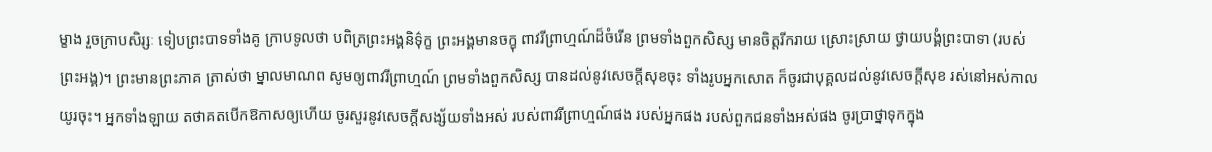ម្ខាង រួចក្រាបសិរ្សៈ ទៀបព្រះបាទទាំងគូ ក្រាបទូលថា បពិត្រព្រះអង្គនិទ៌ុក្ខ ព្រះអង្គមានចក្ខុ ពាវរីព្រាហ្មណ៍ដ៏ចំរើន ព្រមទាំងពួកសិស្ស មានចិត្តរីករាយ ស្រោះស្រាយ ថ្វាយបង្គំព្រះបាទា (របស់ព្រះអង្គ)។ ព្រះមានព្រះភាគ ត្រាស់ថា ម្នាលមាណព សូមឲ្យពាវរីព្រាហ្មណ៍ ព្រមទាំងពួកសិស្ស បានដល់នូវសេចក្តីសុខចុះ ទាំងរូបអ្នកសោត ក៏ចូរជាបុគ្គលដល់នូវសេចក្តីសុខ រស់នៅអស់កាលយូរចុះ។ អ្នកទាំងឡាយ តថាគតបើកឱកាសឲ្យហើយ ចូរសួរនូវសេចក្តីសង្ស័យទាំងអស់ របស់ពាវរីព្រាហ្មណ៍ផង របស់អ្នកផង របស់ពួកជនទាំងអស់ផង ចូរប្រាថ្នាទុកក្នុង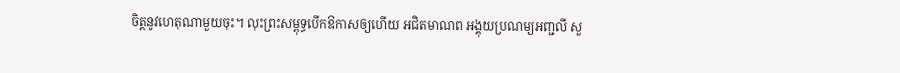ចិត្តនូវហេតុណាមួយចុះ។ លុះព្រះសម្ពុទ្ធបើកឱកាសឲ្យហើយ អជិតមាណព អង្គុយប្រណម្យអញ្ជលី សួ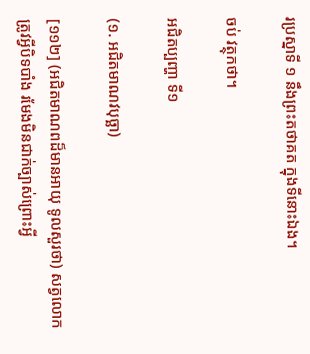រប្រស្នាទី ១ នឹងព្រះតថាគត ក្នុងទីនោះឯង។

ចប់ វត្ថុកថា។

អជិតប្បញ្ហា ទី១

(១. អជិតមាណវបុច្ឆា)

[១១២] (អជិតមាណពដ៏មានអាយុ ទូលសួរថា) សត្វលោកត្រូវអ្វីបិទបាំង រមែងមិនជាក់ច្បាស់ព្រោះអ្វី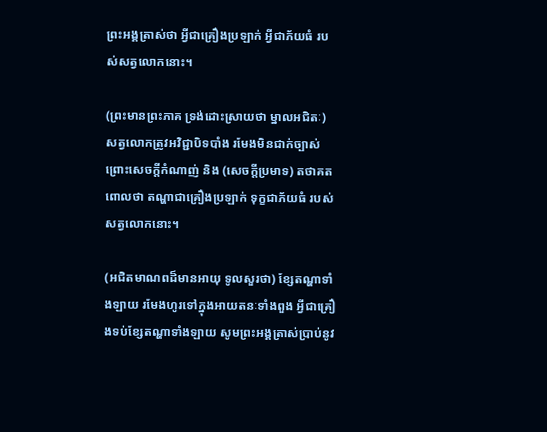ព្រះអង្គត្រាស់ថា អ្វីជាគ្រឿងប្រឡាក់ អ្វីជាភ័យធំ របស់សត្វលោកនោះ។

(ព្រះមានព្រះភាគ ទ្រង់ដោះស្រាយថា ម្នាលអជិតៈ) សត្វលោកត្រូវអវិជ្ជាបិទបាំង រមែងមិនជាក់ច្បាស់ ព្រោះសេចក្តីកំណាញ់ និង (សេចក្តីប្រមាទ) តថាគតពោលថា តណ្ហាជាគ្រឿងប្រឡាក់ ទុក្ខជាភ័យធំ របស់សត្វលោកនោះ។

(អជិតមាណពដ៏មានអាយុ ទូលសួរថា) ខ្សែតណ្ហាទាំងឡាយ រមែងហូរទៅក្នុងអាយតនៈទាំងពួង អ្វីជាគ្រឿងទប់ខ្សែតណ្ហាទាំងឡាយ សូមព្រះអង្គត្រាស់ប្រាប់នូវ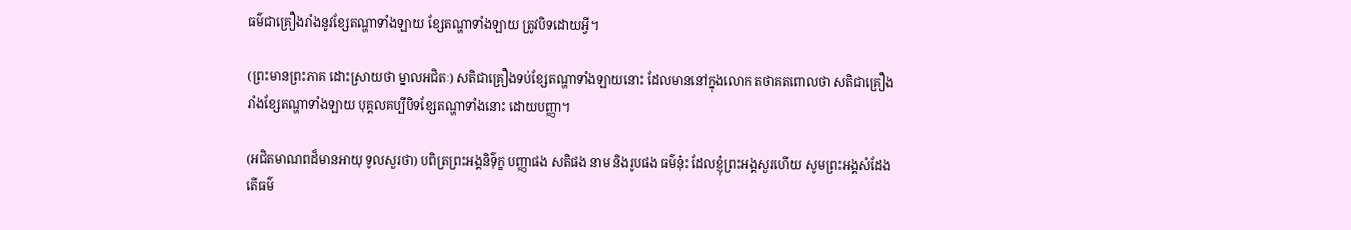ធម៌ជាគ្រឿងរាំងនូវខ្សែតណ្ហាទាំងឡាយ ខ្សែតណ្ហាទាំងឡាយ ត្រូវបិទដោយអ្វី។

(ព្រះមានព្រះភាគ ដោះស្រាយថា ម្នាលអជិតៈ) សតិជាគ្រឿងទប់ខ្សែតណ្ហាទាំងឡាយនោះ ដែលមាននៅក្នុងលោក តថាគតពោលថា សតិជាគ្រឿងរាំងខ្សែតណ្ហាទាំងឡាយ បុគ្គលគប្បីបិទខ្សែតណ្ហាទាំងនោះ ដោយបញ្ញា។

(អជិតមាណពដ៏មានអាយុ ទូលសួរថា) បពិត្រព្រះអង្គនិទ៌ុក្ខ បញ្ញាផង សតិផង នាម និងរូបផង ធម៌នុ៎ះ ដែលខ្ញុំព្រះអង្គសួរហើយ សូមព្រះអង្គសំដែង តើធម៌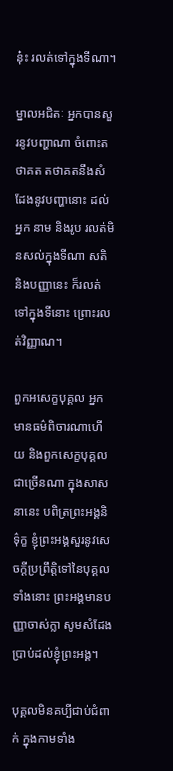នុ៎ះ រលត់ទៅក្នុងទីណា។

ម្នាលអជិតៈ អ្នកបានសួរនូវបញ្ហាណា ចំពោះតថាគត តថាគតនឹងសំដែងនូវបញ្ហានោះ ដល់អ្នក នាម និងរូប រលត់មិនសល់ក្នុងទីណា សតិ និងបញ្ញានេះ ក៏រលត់ទៅក្នុងទីនោះ ព្រោះរលត់វិញ្ញាណ។

ពួកអសេក្ខបុគ្គល អ្នកមានធម៌ពិចារណាហើយ និងពួកសេក្ខបុគ្គលជាច្រើនណា ក្នុងសាសនានេះ បពិត្រព្រះអង្គនិទ៌ុក្ខ ខ្ញុំព្រះអង្គសួរនូវសេចក្តីប្រព្រឹត្តិទៅនៃបុគ្គលទាំងនោះ ព្រះអង្គមានបញ្ញាចាស់ក្លា សូមសំដែងប្រាប់ដល់ខ្ញុំព្រះអង្គ។

បុគ្គលមិនគប្បីជាប់ជំពាក់ ក្នុងកាមទាំង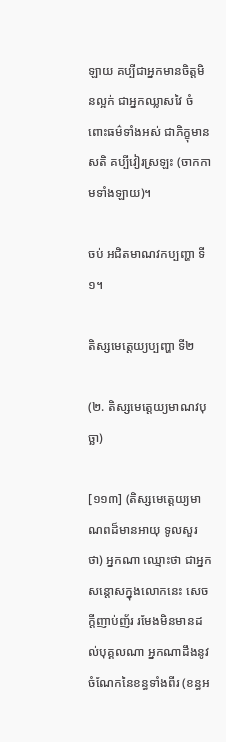ឡាយ គប្បីជាអ្នកមានចិត្តមិនល្អក់ ជាអ្នកឈ្លាសវៃ ចំពោះធម៌ទាំងអស់ ជាភិក្ខុមានសតិ គប្បីវៀរស្រឡះ (ចាកកាមទាំងឡាយ)។

ចប់ អជិតមាណវកប្បញ្ហា ទី១។

តិស្សមេត្តេយ្យប្បញ្ហា ទី២

(២. តិស្សមេត្តេយ្យមាណវបុច្ឆា)

[១១៣] (តិស្សមេត្តេយ្យមាណពដ៏មានអាយុ ទូលសួរថា) អ្នកណា ឈ្មោះថា ជាអ្នកសន្តោសក្នុងលោកនេះ សេចក្តីញាប់ញ័រ រមែងមិនមានដល់បុគ្គលណា អ្នកណាដឹងនូវចំណែកនៃខន្ធទាំងពីរ (ខន្ធអ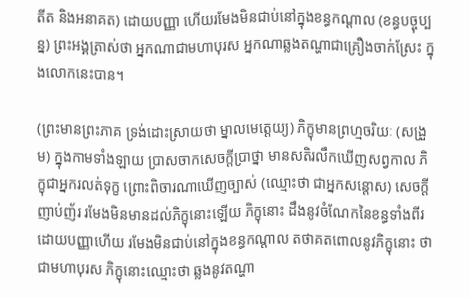តីត និងអនាគត) ដោយបញ្ញា ហើយរមែងមិនជាប់នៅក្នុងខន្ធកណ្តាល (ខន្ធបច្ចុប្បន្ន) ព្រះអង្គត្រាស់ថា អ្នកណាជាមហាបុរស អ្នកណាឆ្លងតណ្ហាជាគ្រឿងចាក់ស្រែះ ក្នុងលោកនេះបាន។

(ព្រះមានព្រះភាគ ទ្រង់ដោះស្រាយថា ម្នាលមេត្តេយ្យ) ភិក្ខុមានព្រហ្មចរិយៈ (សង្រួម) ក្នុងកាមទាំងឡាយ ប្រាសចាកសេចក្តីប្រាថ្នា មានសតិរលឹកឃើញសព្វកាល ភិក្ខុជាអ្នករលត់ទុក្ខ ព្រោះពិចារណាឃើញច្បាស់ (ឈ្មោះថា ជាអ្នកសន្តោស) សេចក្តីញាប់ញ័រ រមែងមិនមានដល់ភិក្ខុនោះឡើយ ភិក្ខុនោះ ដឹងនូវចំណែកនៃខន្ធទាំងពីរ ដោយបញ្ញាហើយ រមែងមិនជាប់នៅក្នុងខន្ធកណ្តាល តថាគតពោលនូវភិក្ខុនោះ ថាជាមហាបុរស ភិក្ខុនោះឈ្មោះថា ឆ្លងនូវតណ្ហា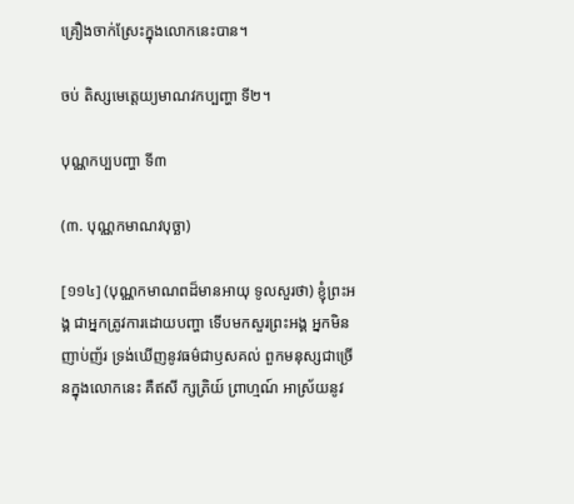គ្រឿងចាក់ស្រែះក្នុងលោកនេះបាន។

ចប់ តិស្សមេត្តេយ្យមាណវកប្បញ្ហា ទី២។

បុណ្ណកប្បបញ្ហា ទី៣

(៣. បុណ្ណកមាណវបុច្ឆា)

[១១៤] (បុណ្ណកមាណពដ៏មានអាយុ ទូលសួរថា) ខ្ញុំព្រះអង្គ ជាអ្នកត្រូវការដោយបញ្ហា ទើបមកសួរព្រះអង្គ អ្នកមិនញាប់ញ័រ ទ្រង់ឃើញនូវធម៌ជាឫសគល់ ពួកមនុស្សជាច្រើនក្នុងលោកនេះ គឺឥសី ក្សត្រិយ៍ ព្រាហ្មណ៍ អាស្រ័យនូវ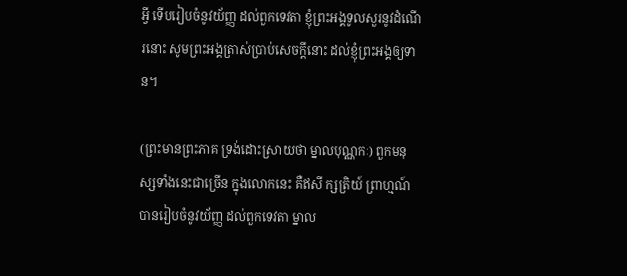អ្វី ទើបរៀបចំនូវយ័ញ្ញ ដល់ពួកទេវតា ខ្ញុំព្រះអង្គទូលសួរនូវដំណើរនោះ សូមព្រះអង្គត្រាស់ប្រាប់សេចក្តីនោះ ដល់ខ្ញុំព្រះអង្គឲ្យទាន។

(ព្រះមានព្រះភាគ ទ្រង់ដោះស្រាយថា ម្នាលបុណ្ណកៈ) ពួកមនុស្សទាំងនេះជាច្រើន ក្នុងលោកនេះ គឺឥសី ក្សត្រិយ៍ ព្រាហ្មណ៍ បានរៀបចំនូវយ័ញ្ញ ដល់ពួកទេវតា ម្នាល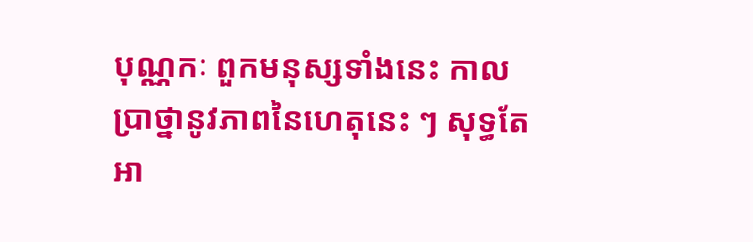បុណ្ណកៈ ពួកមនុស្សទាំងនេះ កាលប្រាថ្នានូវភាពនៃហេតុនេះ ៗ សុទ្ធតែអា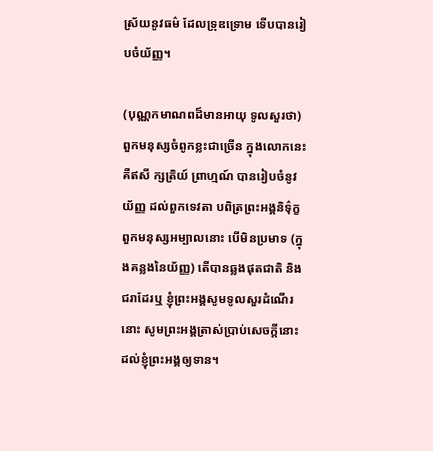ស្រ័យនូវធម៌ ដែលទ្រុឌទ្រោម ទើបបានរៀបចំយ័ញ្ញ។

(បុណ្ណកមាណពដ៏មានអាយុ ទូលសួរថា) ពួកមនុស្សចំពូកខ្លះជាច្រើន ក្នុងលោកនេះ គឺឥសី ក្សត្រិយ៍ ព្រាហ្មណ៍ បានរៀបចំនូវយ័ញ្ញ ដល់ពួកទេវតា បពិត្រព្រះអង្គនិទ៌ុក្ខ ពួកមនុស្សអម្បាលនោះ បើមិនប្រមាទ (ក្នុងគន្លងនៃយ័ញ្ញ) តើបានឆ្លងផុតជាតិ និងជរាដែរឬ ខ្ញុំព្រះអង្គសូមទូលសួរដំណើរនោះ សូមព្រះអង្គត្រាស់ប្រាប់សេចក្តីនោះ ដល់ខ្ញុំព្រះអង្គឲ្យទាន។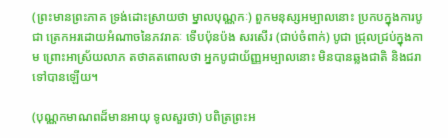(ព្រះមានព្រះភាគ ទ្រង់ដោះស្រាយថា ម្នាលបុណ្ណកៈ) ពួកមនុស្សអម្បាលនោះ ប្រកបក្នុងការបូជា ត្រេកអរដោយអំណាចនៃភវរាគៈ ទើបប៉ុនប៉ង សរសើរ (ជាប់ចំពាក់) បូជា ជ្រុលជ្រប់ក្នុងកាម ព្រោះអាស្រ័យលាភ តថាគតពោលថា អ្នកបូជាយ័ញ្ញអម្បាលនោះ មិនបានឆ្លងជាតិ និងជរាទៅបានឡើយ។

(បុណ្ណកមាណពដ៏មានអាយុ ទូលសួរថា) បពិត្រព្រះអ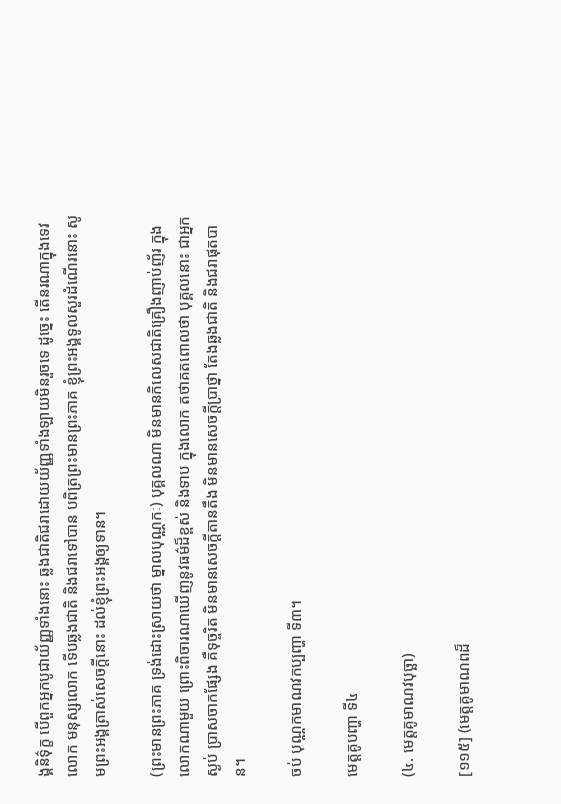ង្គនិទ៌ុក្ខ បើពួកអ្នកបូជាយ័ញ្ញទាំងនោះ ឆ្លងជាតិជរាដោយយ័ញ្ញទាំងឡាយមិនរួចទេ ដូច្នេះ តើនរណាក្នុងទេវលោក មនុស្សលោក ទើបឆ្លងជាតិ និងជរាទៅបាន បពិត្រព្រះមានព្រះភាគ ខ្ញុំព្រះអង្គទូលសួរដំណើរនោះ សូមព្រះអង្គត្រាស់សេចក្តីនោះ ដល់ខ្ញុំព្រះអង្គឲ្យទាន។

(ព្រះមានព្រះភាគ ទ្រង់ដោះស្រាយថា ម្នាលបុណ្ណកៈ) បុគ្គលណា មិនមានកិលេសជាតិគ្រឿងញាប់ញ័រ ក្នុងលោកណាមួយ ព្រោះពិចារណាឃើញនូវធម៌ដ៏ខ្ពស់ និងទាប ក្នុងលោក តថាគតពោលថា បុគ្គលនោះ ជាអ្នកស្ងប់ បា្រសចាកផ្សែង គឺទុច្ចរិត មិនមានសេចក្តីតានតឹង មិនមានសេចក្តីប្រាថ្នា តែងឆ្លងជាតិ និងជរាផុតបាន។

ចប់ បុណ្ណកមាណវកប្បញ្ហា ទី៣។

មេត្តគូបញ្ហា ទី៤

(៤. មេត្តគូមាណវបុច្ឆា)

[១១៥] (មេត្តគូមាណពដ៏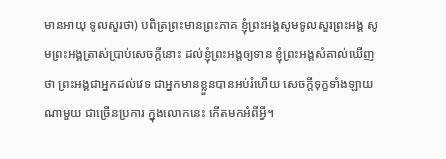មានអាយុ ទូលសួរថា) បពិត្រព្រះមានព្រះភាគ ខ្ញុំព្រះអង្គសូមទូលសួរព្រះអង្គ សូមព្រះអង្គត្រាស់ប្រាប់សេចក្តីនោះ ដល់ខ្ញុំព្រះអង្គឲ្យទាន ខ្ញុំព្រះអង្គសំគាល់ឃើញថា ព្រះអង្គជាអ្នកដល់វេទ ជាអ្នកមានខ្លួនបានអប់រំហើយ សេចក្តីទុក្ខទាំងឡាយណាមួយ ជាច្រើនប្រការ ក្នុងលោកនេះ កើតមកអំពីអ្វី។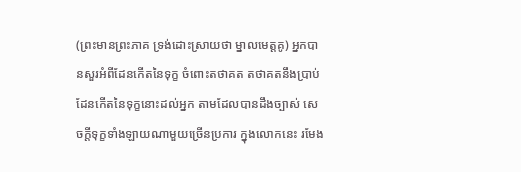(ព្រះមានព្រះភាគ ទ្រង់ដោះស្រាយថា ម្នាលមេត្តគូ) អ្នកបានសួរអំពីដែនកើតនៃទុក្ខ ចំពោះតថាគត តថាគតនឹងបា្រប់ដែនកើតនៃទុក្ខនោះដល់អ្នក តាមដែលបានដឹងច្បាស់ សេចក្តីទុក្ខទាំងឡាយណាមួយច្រើនប្រការ ក្នុងលោកនេះ រមែង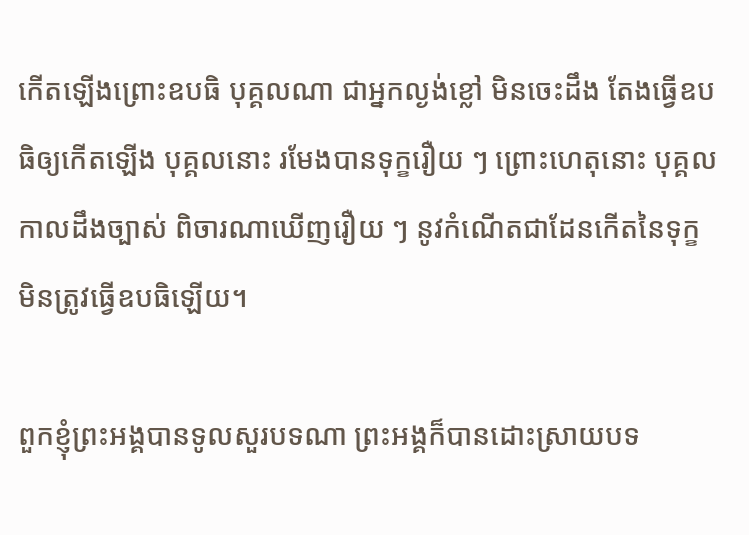កើតឡើងព្រោះឧបធិ បុគ្គលណា ជាអ្នកល្ងង់ខ្លៅ មិនចេះដឹង តែងធ្វើឧបធិឲ្យកើតឡើង បុគ្គលនោះ រមែងបានទុក្ខរឿយ ៗ ព្រោះហេតុនោះ បុគ្គលកាលដឹងច្បាស់ ពិចារណាឃើញរឿយ ៗ នូវកំណើតជាដែនកើតនៃទុក្ខ មិនត្រូវធ្វើឧបធិឡើយ។

ពួកខ្ញុំព្រះអង្គបានទូលសួរបទណា ព្រះអង្គក៏បានដោះស្រាយបទ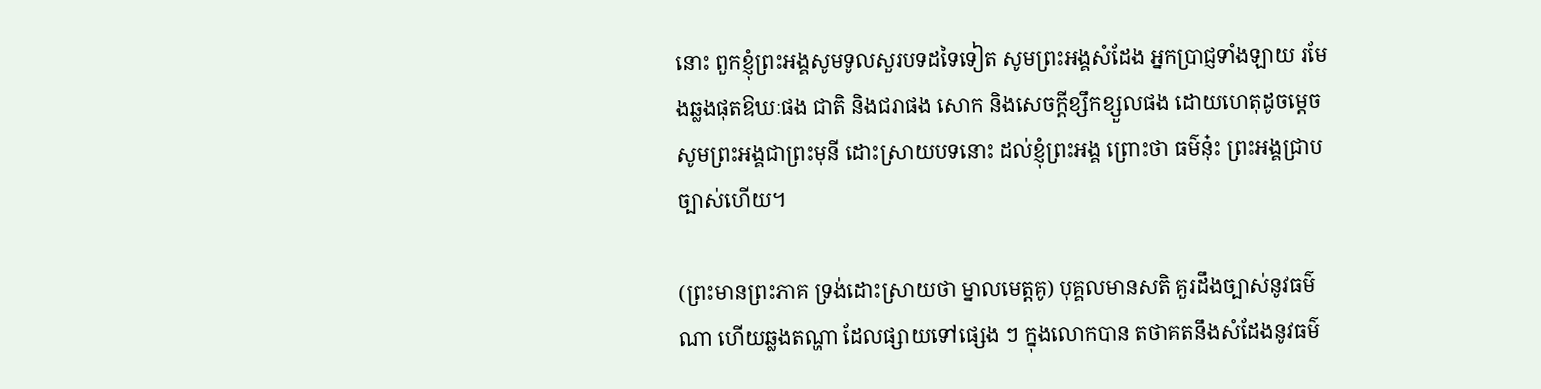នោះ ពួកខ្ញុំព្រះអង្គសូមទូលសួរបទដទៃទៀត សូមព្រះអង្គសំដែង អ្នកប្រាជ្ញទាំងឡាយ រមែងឆ្លងផុតឱឃៈផង ជាតិ និងជរាផង សោក និងសេចក្តីខ្សឹកខ្សួលផង ដោយហេតុដូចម្តេច សូមព្រះអង្គជាព្រះមុនី ដោះស្រាយបទនោះ ដល់ខ្ញុំព្រះអង្គ ព្រោះថា ធម៌នុ៎ះ ព្រះអង្គជ្រាបច្បាស់ហើយ។

(ព្រះមានព្រះភាគ ទ្រង់ដោះស្រាយថា ម្នាលមេត្តគូ) បុគ្គលមានសតិ គួរដឹងច្បាស់នូវធម៌ណា ហើយឆ្លងតណ្ហា ដែលផ្សាយទៅផ្សេង ៗ ក្នុងលោកបាន តថាគតនឹងសំដែងនូវធម៌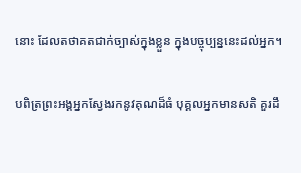នោះ ដែលតថាគតជាក់ច្បាស់ក្នុងខ្លួន ក្នុងបច្ចុប្បន្ននេះដល់អ្នក។

បពិត្រព្រះអង្គអ្នកស្វែងរកនូវគុណដ៏ធំ បុគ្គលអ្នកមានសតិ គួរដឹ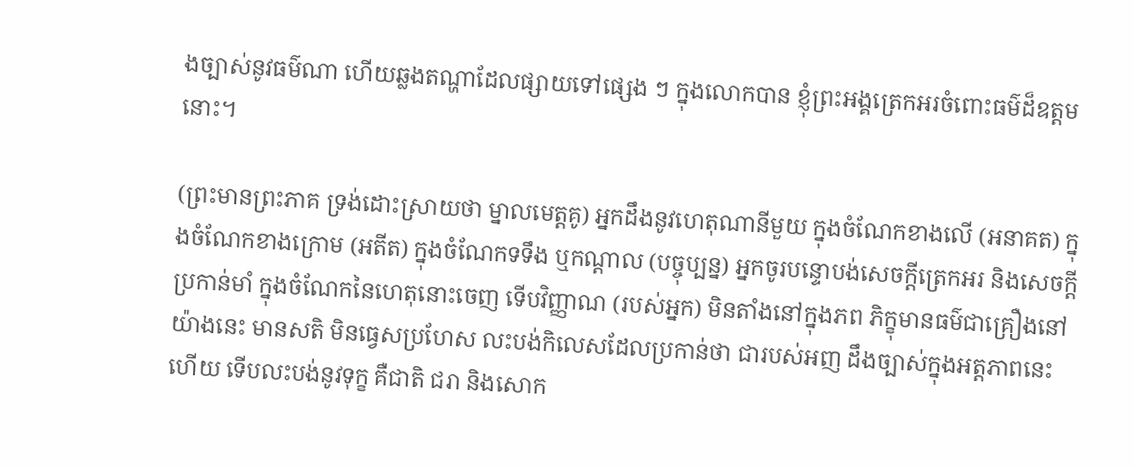ងច្បាស់នូវធម៌ណា ហើយឆ្លងតណ្ហាដែលផ្សាយទៅផ្សេង ៗ ក្នុងលោកបាន ខ្ញុំព្រះអង្គត្រេកអរចំពោះធម៌ដ៏ឧត្តមនោះ។

(ព្រះមានព្រះភាគ ទ្រង់ដោះស្រាយថា ម្នាលមេត្តគូ) អ្នកដឹងនូវហេតុណានីមួយ ក្នុងចំណែកខាងលើ (អនាគត) ក្នុងចំណែកខាងក្រោម (អតីត) ក្នុងចំណែកទទឹង ឬកណ្តាល (បច្ចុប្បន្ន) អ្នកចូរបន្ទោបង់សេចក្តីត្រេកអរ និងសេចក្តីប្រកាន់មាំ ក្នុងចំណែកនៃហេតុនោះចេញ ទើបវិញ្ញាណ (របស់អ្នក) មិនតាំងនៅក្នុងភព ភិក្ខុមានធម៌ជាគ្រឿងនៅយ៉ាងនេះ មានសតិ មិនធ្វេសប្រហែស លះបង់កិលេសដែលប្រកាន់ថា ជារបស់អញ ដឹងច្បាស់ក្នុងអត្តភាពនេះហើយ ទើបលះបង់នូវទុក្ខ គឺជាតិ ជរា និងសោក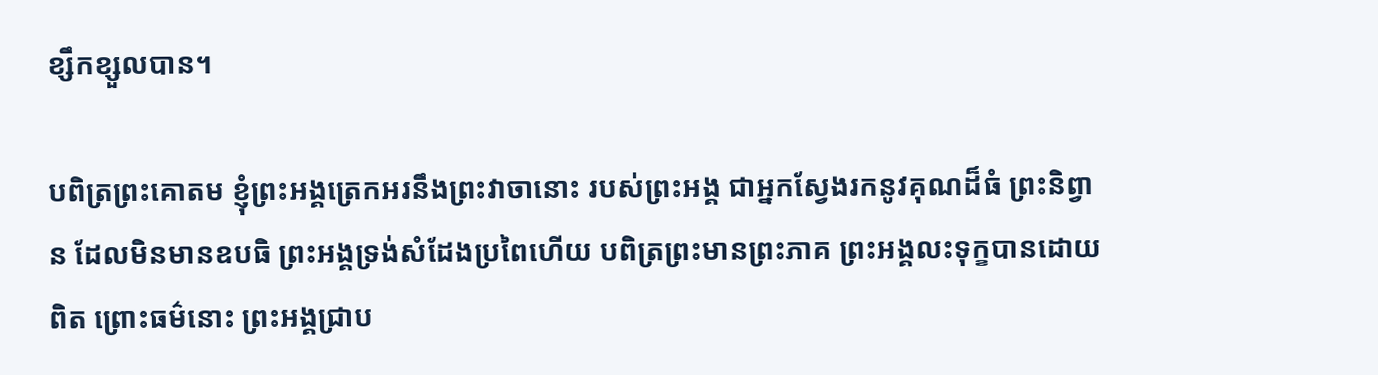ខ្សឹកខ្សួលបាន។

បពិត្រព្រះគោតម ខ្ញុំព្រះអង្គត្រេកអរនឹងព្រះវាចានោះ របស់ព្រះអង្គ ជាអ្នកស្វែងរកនូវគុណដ៏ធំ ព្រះនិព្វាន ដែលមិនមានឧបធិ ព្រះអង្គទ្រង់សំដែងប្រពៃហើយ បពិត្រព្រះមានព្រះភាគ ព្រះអង្គលះទុក្ខបានដោយពិត ព្រោះធម៌នោះ ព្រះអង្គជ្រាប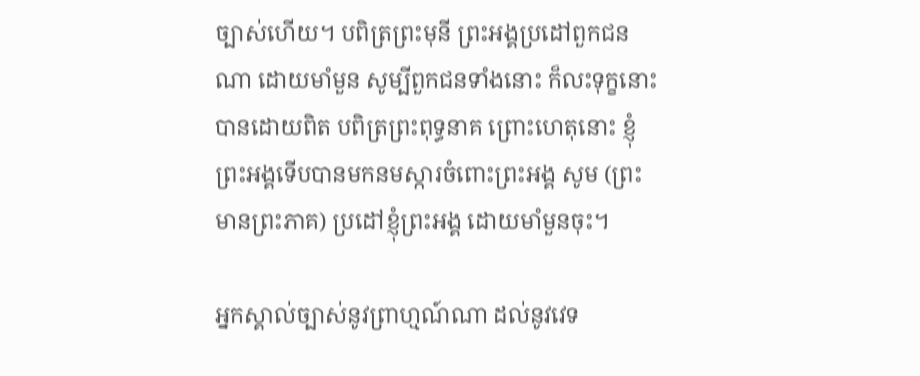ច្បាស់ហើយ។ បពិត្រព្រះមុនី ព្រះអង្គប្រដៅពួកជនណា ដោយមាំមួន សូម្បីពួកជនទាំងនោះ ក៏លះទុក្ខនោះ បានដោយពិត បពិត្រព្រះពុទ្ធនាគ ព្រោះហេតុនោះ ខ្ញុំព្រះអង្គទើបបានមកនមស្ការចំពោះព្រះអង្គ សូម (ព្រះមានព្រះភាគ) ប្រដៅខ្ញុំព្រះអង្គ ដោយមាំមួនចុះ។

អ្នកស្គាល់ច្បាស់នូវព្រាហ្មណ៍ណា ដល់នូវវេទ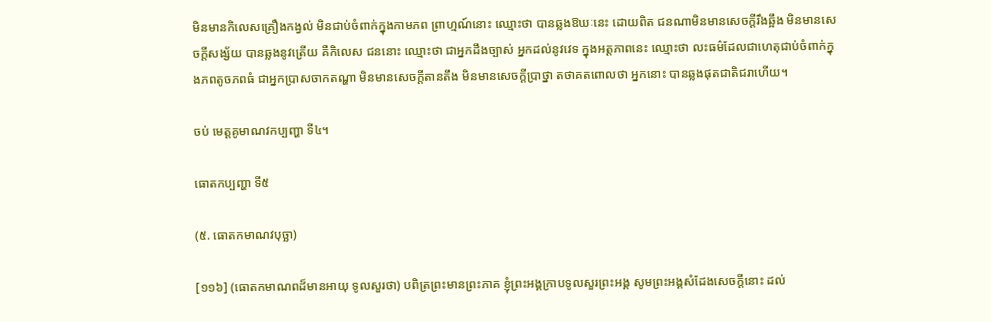មិនមានកិលេសគ្រឿងកង្វល់ មិនជាប់ចំពាក់ក្នុងកាមភព ព្រាហ្មណ៍នោះ ឈ្មោះថា បានឆ្លងឱឃៈនេះ ដោយពិត ជនណាមិនមានសេចក្តីរឹងឆ្អឹង មិនមានសេចក្តីសង្ស័យ បានឆ្លងនូវត្រើយ គឺកិលេស ជននោះ ឈ្មោះថា ជាអ្នកដឹងច្បាស់ អ្នកដល់នូវវេទ ក្នុងអត្តភាពនេះ ឈ្មោះថា លះធម៌ដែលជាហេតុជាប់ចំពាក់ក្នុងភពតូចភពធំ ជាអ្នកប្រាសចាកតណ្ហា មិនមានសេចក្តីតានតឹង មិនមានសេចក្តីប្រាថ្នា តថាគតពោលថា អ្នកនោះ បានឆ្លងផុតជាតិជរាហើយ។

ចប់ មេត្តគូមាណវកប្បញ្ហា ទី៤។

ធោតកប្បញ្ហា ទី៥

(៥. ធោតកមាណវបុច្ឆា)

[១១៦] (ធោតកមាណពដ៏មានអាយុ ទូលសួរថា) បពិត្រព្រះមានព្រះភាគ ខ្ញុំព្រះអង្គក្រាបទូលសួរព្រះអង្គ សូមព្រះអង្គសំដែងសេចក្តីនោះ ដល់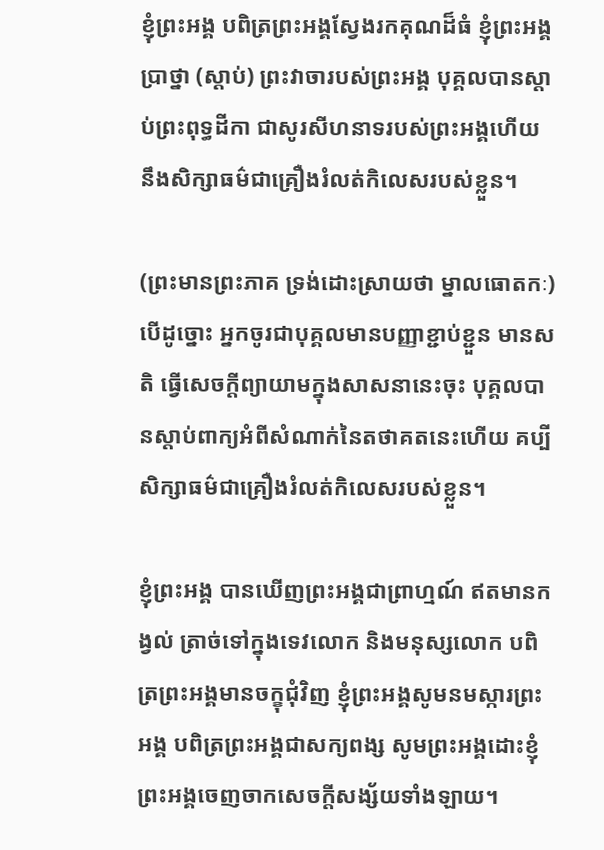ខ្ញុំព្រះអង្គ បពិត្រព្រះអង្គស្វែងរកគុណដ៏ធំ ខ្ញុំព្រះអង្គប្រាថ្នា (ស្តាប់) ព្រះវាចារបស់ព្រះអង្គ បុគ្គលបានស្តាប់ព្រះពុទ្ធដីកា ជាសូរសីហនាទរបស់ព្រះអង្គហើយ នឹងសិក្សាធម៌ជាគ្រឿងរំលត់កិលេសរបស់ខ្លួន។

(ព្រះមានព្រះភាគ ទ្រង់ដោះស្រាយថា ម្នាលធោតកៈ) បើដូច្នោះ អ្នកចូរជាបុគ្គលមានបញ្ញាខ្ជាប់ខ្ជួន មានសតិ ធ្វើសេចក្តីព្យាយាមក្នុងសាសនានេះចុះ បុគ្គលបានស្តាប់ពាក្យអំពីសំណាក់នៃតថាគតនេះហើយ គប្បីសិក្សាធម៌ជាគ្រឿងរំលត់កិលេសរបស់ខ្លួន។

ខ្ញុំព្រះអង្គ បានឃើញព្រះអង្គជាព្រាហ្មណ៍ ឥតមានកង្វល់ ត្រាច់ទៅក្នុងទេវលោក និងមនុស្សលោក បពិត្រព្រះអង្គមានចក្ខុជុំវិញ ខ្ញុំព្រះអង្គសូមនមស្ការព្រះអង្គ បពិត្រព្រះអង្គជាសក្យពង្ស សូមព្រះអង្គដោះខ្ញុំព្រះអង្គចេញចាកសេចក្តីសង្ស័យទាំងឡាយ។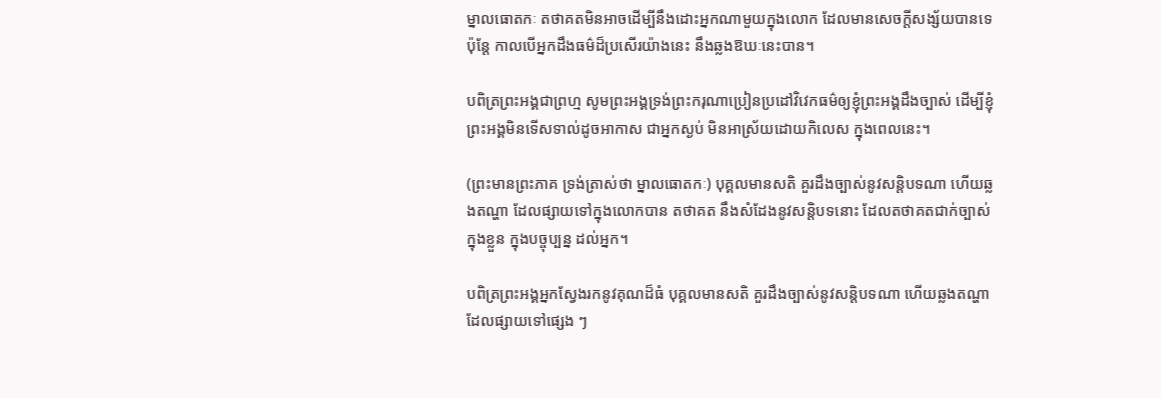ម្នាលធោតកៈ តថាគតមិនអាចដើម្បីនឹងដោះអ្នកណាមួយក្នុងលោក ដែលមានសេចក្តីសង្ស័យបានទេ ប៉ុន្តែ កាលបើអ្នកដឹងធម៌ដ៏ប្រសើរយ៉ាងនេះ នឹងឆ្លងឱឃៈនេះបាន។

បពិត្រព្រះអង្គជាព្រហ្ម សូមព្រះអង្គទ្រង់ព្រះករុណាប្រៀនប្រដៅវិវេកធម៌ឲ្យខ្ញុំព្រះអង្គដឹងច្បាស់ ដើម្បីខ្ញុំព្រះអង្គមិនទើសទាល់ដូចអាកាស ជាអ្នកស្ងប់ មិនអាស្រ័យដោយកិលេស ក្នុងពេលនេះ។

(ព្រះមានព្រះភាគ ទ្រង់ត្រាស់ថា ម្នាលធោតកៈ) បុគ្គលមានសតិ គួរដឹងច្បាស់នូវសន្តិបទណា ហើយឆ្លងតណ្ហា ដែលផ្សាយទៅក្នុងលោកបាន តថាគត នឹងសំដែងនូវសន្តិបទនោះ ដែលតថាគតជាក់ច្បាស់ក្នុងខ្លួន ក្នុងបច្ចុប្បន្ន ដល់អ្នក។

បពិត្រព្រះអង្គអ្នកស្វែងរកនូវគុណដ៏ធំ បុគ្គលមានសតិ គួរដឹងច្បាស់នូវសន្តិបទណា ហើយឆ្លងតណ្ហា ដែលផ្សាយទៅផ្សេង ៗ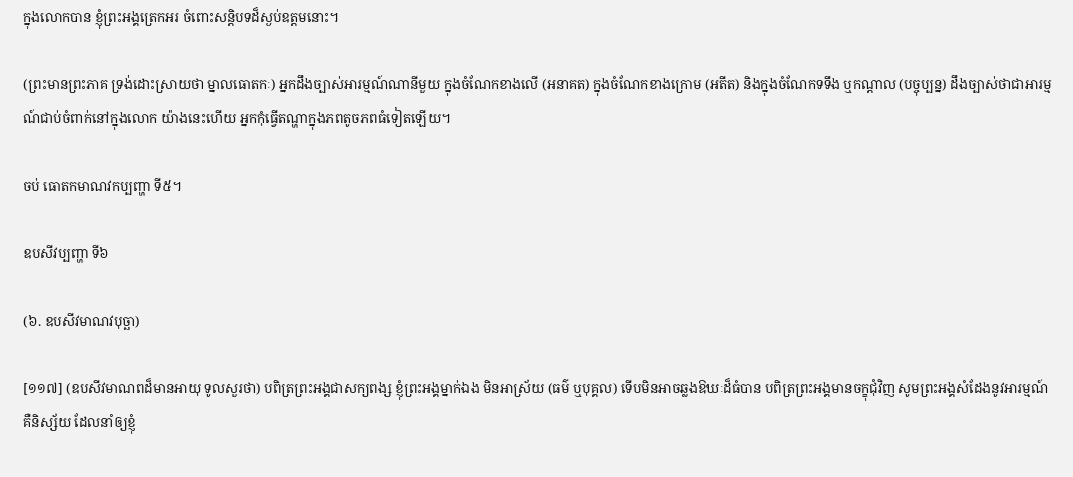ក្នុងលោកបាន ខ្ញុំព្រះអង្គត្រេកអរ ចំពោះសន្តិបទដ៏ស្ងប់ឧត្តមនោះ។

(ព្រះមានព្រះភាគ ទ្រង់ដោះស្រាយថា ម្នាលធោតកៈ) អ្នកដឹងច្បាស់អារម្មណ៍ណានីមួយ ក្នុងចំណែកខាងលើ (អនាគត) ក្នុងចំណែកខាងក្រោម (អតីត) និងក្នុងចំណែកទទឹង ឬកណ្តាល (បច្ចុប្បន្ន) ដឹងច្បាស់ថាជាអារម្មណ៍ជាប់ចំពាក់នៅក្នុងលោក យ៉ាងនេះហើយ អ្នកកុំធ្វើតណ្ហាក្នុងភពតូចភពធំទៀតឡើយ។

ចប់ ធោតកមាណវកប្បញ្ហា ទី៥។

ឧបសីវប្បញ្ហា ទី៦

(៦. ឧបសីវមាណវបុច្ឆា)

[១១៧] (ឧបសីវមាណពដ៏មានអាយុ ទូលសួរថា) បពិត្រព្រះអង្គជាសក្យពង្ស ខ្ញុំព្រះអង្គម្នាក់ឯង មិនអាស្រ័យ (ធម៌ ឬបុគ្គល) ទើបមិនអាចឆ្លងឱឃៈដ៏ធំបាន បពិត្រព្រះអង្គមានចក្ខុជុំវិញ សូមព្រះអង្គសំដែងនូវអារម្មណ៍ គឺនិស្ស័យ ដែលនាំឲ្យខ្ញុំ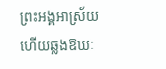ព្រះអង្គអាស្រ័យហើយឆ្លងឱឃៈ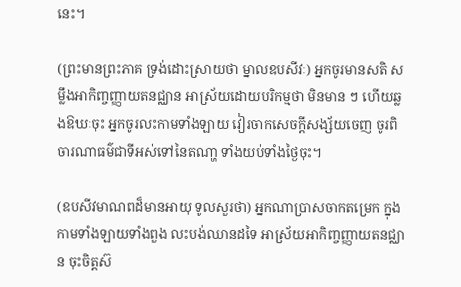នេះ។

(ព្រះមានព្រះភាគ ទ្រង់ដោះស្រាយថា ម្នាលឧបសីវៈ) អ្នកចូរមានសតិ សម្លឹងអាកិញ្ចញ្ញាយតនជ្ឈាន អាស្រ័យដោយបរិកម្មថា មិនមាន ៗ ហើយឆ្លងឱឃៈចុះ អ្នកចូរលះកាមទាំងឡាយ វៀរចាកសេចក្តីសង្ស័យចេញ ចូរពិចារណាធម៌ជាទីអស់ទៅនៃតណា្ហ ទាំងយប់ទាំងថ្ងៃចុះ។

(ឧបសីវមាណពដ៏មានអាយុ ទូលសួរថា) អ្នកណាប្រាសចាកតម្រេក ក្នុងកាមទាំងឡាយទាំងពួង លះបង់ឈានដទៃ អាស្រ័យអាកិញ្ចញ្ញាយតនជ្ឈាន ចុះចិត្តស៊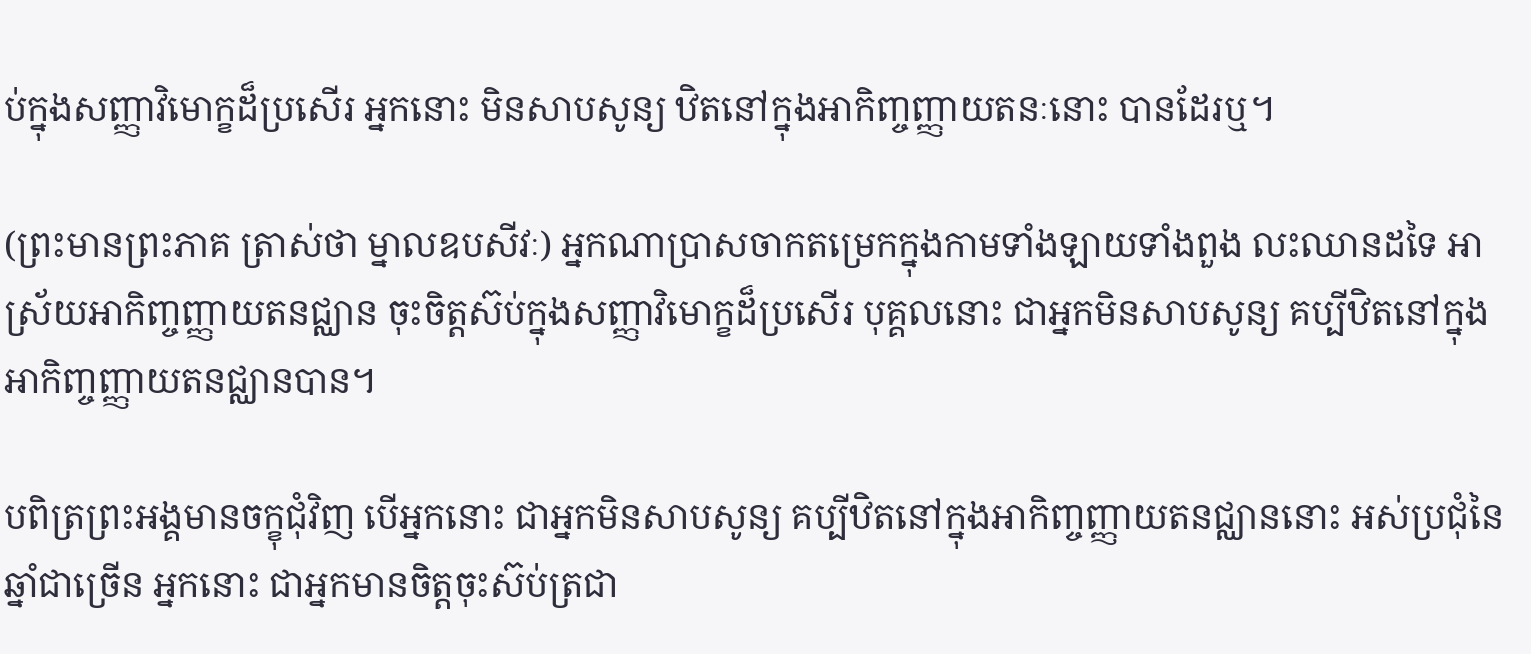ប់ក្នុងសញ្ញាវិមោក្ខដ៏ប្រសើរ អ្នកនោះ មិនសាបសូន្យ ឋិតនៅក្នុងអាកិញ្ចញ្ញាយតនៈនោះ បានដែរឬ។

(ព្រះមានព្រះភាគ ត្រាស់ថា ម្នាលឧបសីវៈ) អ្នកណាប្រាសចាកតម្រេកក្នុងកាមទាំងឡាយទាំងពួង លះឈានដទៃ អាស្រ័យអាកិញ្ចញ្ញាយតនជ្ឈាន ចុះចិត្តស៊ប់ក្នុងសញ្ញាវិមោក្ខដ៏ប្រសើរ បុគ្គលនោះ ជាអ្នកមិនសាបសូន្យ គប្បីឋិតនៅក្នុងអាកិញ្ចញ្ញាយតនជ្ឈានបាន។

បពិត្រព្រះអង្គមានចក្ខុជុំវិញ បើអ្នកនោះ ជាអ្នកមិនសាបសូន្យ គប្បីឋិតនៅក្នុងអាកិញ្ចញ្ញាយតនជ្ឈាននោះ អស់ប្រជុំនៃឆ្នាំជាច្រើន អ្នកនោះ ជាអ្នកមានចិត្តចុះស៊ប់ត្រជា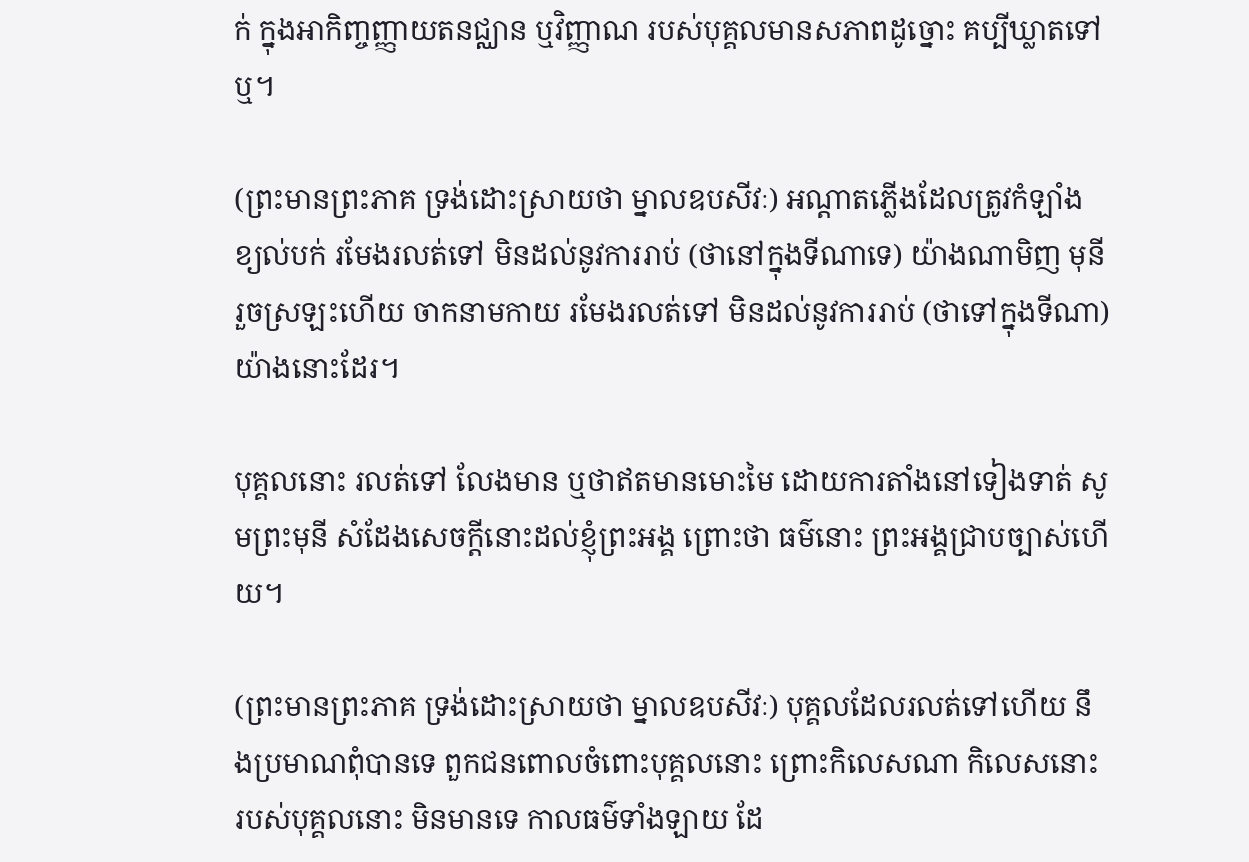ក់ ក្នុងអាកិញ្ចញ្ញាយតនជ្ឈាន ឬវិញ្ញាណ របស់បុគ្គលមានសភាពដូច្នោះ គប្បីឃ្លាតទៅឬ។

(ព្រះមានព្រះភាគ ទ្រង់ដោះស្រាយថា ម្នាលឧបសីវៈ) អណ្តាតភ្លើងដែលត្រូវកំឡាំងខ្យល់បក់ រមែងរលត់ទៅ មិនដល់នូវការរាប់ (ថានៅក្នុងទីណាទេ) យ៉ាងណាមិញ មុនីរួចស្រឡះហើយ ចាកនាមកាយ រមែងរលត់ទៅ មិនដល់នូវការរាប់ (ថាទៅក្នុងទីណា) យ៉ាងនោះដែរ។

បុគ្គលនោះ រលត់ទៅ លែងមាន ឬថាឥតមានមោះមៃ ដោយការតាំងនៅទៀងទាត់ សូមព្រះមុនី សំដែងសេចក្តីនោះដល់ខ្ញុំព្រះអង្គ ព្រោះថា ធម៌នោះ ព្រះអង្គជ្រាបច្បាស់ហើយ។

(ព្រះមានព្រះភាគ ទ្រង់ដោះស្រាយថា ម្នាលឧបសីវៈ) បុគ្គលដែលរលត់ទៅហើយ នឹងប្រមាណពុំបានទេ ពួកជនពោលចំពោះបុគ្គលនោះ ព្រោះកិលេសណា កិលេសនោះ របស់បុគ្គលនោះ មិនមានទេ កាលធម៌ទាំងឡាយ ដែ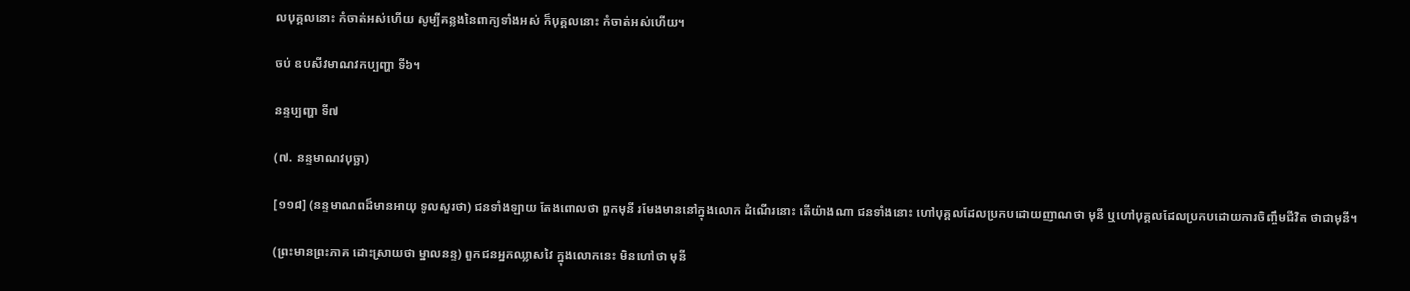លបុគ្គលនោះ កំចាត់អស់ហើយ សូម្បីគន្លងនៃពាក្យទាំងអស់ ក៏បុគ្គលនោះ កំចាត់អស់ហើយ។

ចប់ ឧបសីវមាណវកប្បញ្ហា ទី៦។

នន្ទប្បញ្ហា ទី៧

(៧. នន្ទមាណវបុច្ឆា)

[១១៨] (នន្ទមាណពដ៏មានអាយុ ទូលសួរថា) ជនទាំងឡាយ តែងពោលថា ពួកមុនី រមែងមាននៅក្នុងលោក ដំណើរនោះ តើយ៉ាងណា ជនទាំងនោះ ហៅបុគ្គលដែលប្រកបដោយញាណថា មុនី ឬហៅបុគ្គលដែលប្រកបដោយការចិញ្ចឹមជីវិត ថាជាមុនី។

(ព្រះមានព្រះភាគ ដោះស្រាយថា ម្នាលនន្ទ) ពួកជនអ្នកឈ្លាសវៃ ក្នុងលោកនេះ មិនហៅថា មុនី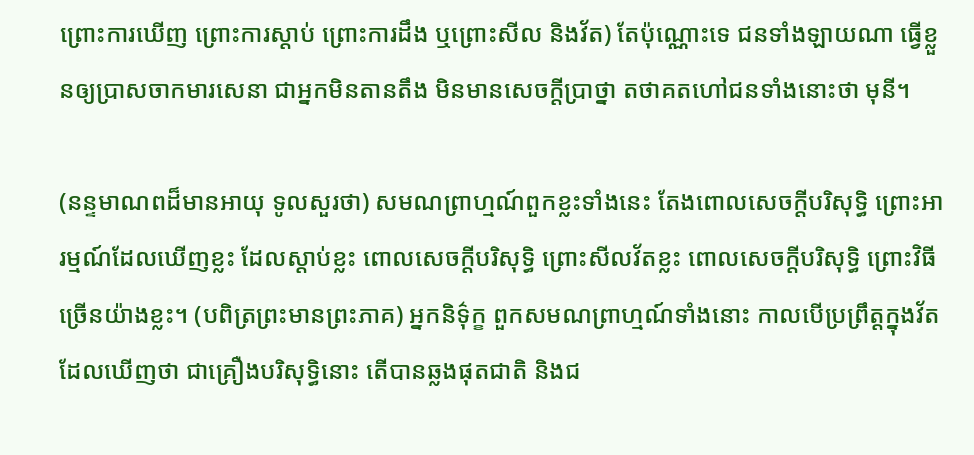ព្រោះការឃើញ ព្រោះការស្តាប់ ព្រោះការដឹង ឬព្រោះសីល និងវ័ត) តែប៉ុណ្ណោះទេ ជនទាំងឡាយណា ធ្វើខ្លួនឲ្យប្រាសចាកមារសេនា ជាអ្នកមិនតានតឹង មិនមានសេចក្តីប្រាថ្នា តថាគតហៅជនទាំងនោះថា មុនី។

(នន្ទមាណពដ៏មានអាយុ ទូលសួរថា) សមណព្រាហ្មណ៍ពួកខ្លះទាំងនេះ តែងពោលសេចក្តីបរិសុទ្ធិ ព្រោះអារម្មណ៍ដែលឃើញខ្លះ ដែលស្តាប់ខ្លះ ពោលសេចក្តីបរិសុទ្ធិ ព្រោះសីលវ័តខ្លះ ពោលសេចក្តីបរិសុទ្ធិ ព្រោះវិធីច្រើនយ៉ាងខ្លះ។ (បពិត្រព្រះមានព្រះភាគ) អ្នកនិទ៌ុក្ខ ពួកសមណព្រាហ្មណ៍ទាំងនោះ កាលបើប្រព្រឹត្តក្នុងវ័ត ដែលឃើញថា ជាគ្រឿងបរិសុទ្ធិនោះ តើបានឆ្លងផុតជាតិ និងជ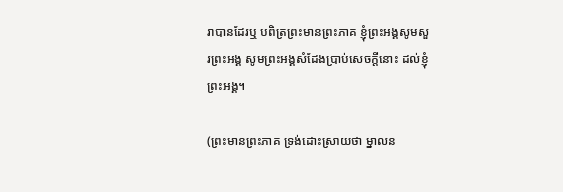រាបានដែរឬ បពិត្រព្រះមានព្រះភាគ ខ្ញុំព្រះអង្គសូមសួរព្រះអង្គ សូមព្រះអង្គសំដែងប្រាប់សេចក្តីនោះ ដល់ខ្ញុំព្រះអង្គ។

(ព្រះមានព្រះភាគ ទ្រង់ដោះស្រាយថា ម្នាលន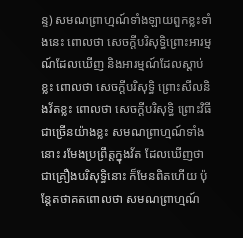ន្ទ) សមណព្រាហ្មណ៍ទាំងឡាយពួកខ្លះទាំងនេះ ពោលថា សេចក្តីបរិសុទ្ធិព្រោះអារម្មណ៍ដែលឃើញ និងអារម្មណ៍ដែលស្តាប់ខ្លះ ពោលថា សេចក្តីបរិសុទ្ធិ ព្រោះសីលនិងវ័តខ្លះ ពោលថា សេចក្តីបរិសុទ្ធិ ព្រោះវិធីជាច្រើនយ៉ាងខ្លះ សមណព្រាហ្មណ៍ទាំងនោះ រមែងប្រព្រឹត្តក្នុងវ័ត ដែលឃើញថា ជាគ្រឿងបរិសុទ្ធិនោះ ក៏មែនពិតហើយ ប៉ុន្តែតថាគតពោលថា សមណព្រាហ្មណ៍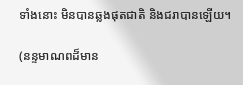ទាំងនោះ មិនបានឆ្លងផុតជាតិ និងជរាបានឡើយ។

(នន្ទមាណពដ៏មាន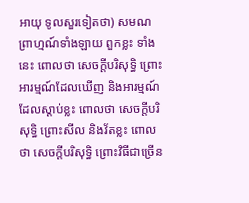អាយុ ទូលសួរទៀតថា) សមណព្រាហ្មណ៍ទាំងឡាយ ពួកខ្លះ ទាំងនេះ ពោលថា សេចក្តីបរិសុទ្ធិ ព្រោះអារម្មណ៍ដែលឃើញ និងអារម្មណ៍ដែលស្តាប់ខ្លះ ពោលថា សេចក្តីបរិសុទ្ធិ ព្រោះសីល និងវ័តខ្លះ ពោលថា សេចក្តីបរិសុទ្ធិ ព្រោះវិធីជាច្រើន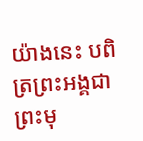យ៉ាងនេះ បពិត្រព្រះអង្គជាព្រះមុ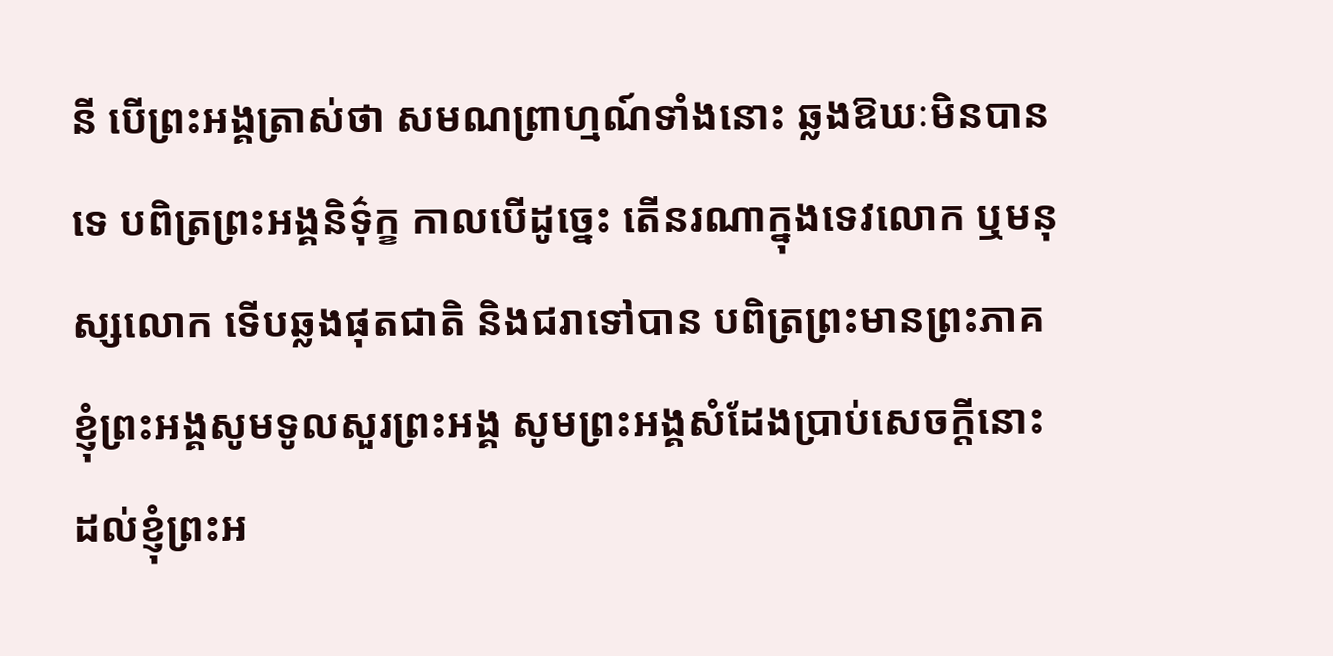នី បើព្រះអង្គត្រាស់ថា សមណព្រាហ្មណ៍ទាំងនោះ ឆ្លងឱឃៈមិនបានទេ បពិត្រព្រះអង្គនិទ៌ុក្ខ កាលបើដូច្នេះ តើនរណាក្នុងទេវលោក ឬមនុស្សលោក ទើបឆ្លងផុតជាតិ និងជរាទៅបាន បពិត្រព្រះមានព្រះភាគ ខ្ញុំព្រះអង្គសូមទូលសួរព្រះអង្គ សូមព្រះអង្គសំដែងប្រាប់សេចក្តីនោះ ដល់ខ្ញុំព្រះអ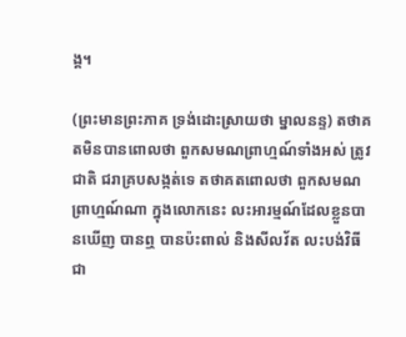ង្គ។

(ព្រះមានព្រះភាគ ទ្រង់ដោះស្រាយថា ម្នាលនន្ទ) តថាគតមិនបានពោលថា ពួកសមណព្រាហ្មណ៍ទាំងអស់ ត្រូវជាតិ ជរាគ្របសង្កត់ទេ តថាគតពោលថា ពួកសមណព្រាហ្មណ៍ណា ក្នុងលោកនេះ លះអារម្មណ៍ដែលខ្លួនបានឃើញ បានឮ បានប៉ះពាល់ និងសីលវ័ត លះបង់វិធីជា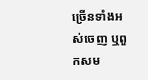ច្រើនទាំងអស់ចេញ ឬពួកសម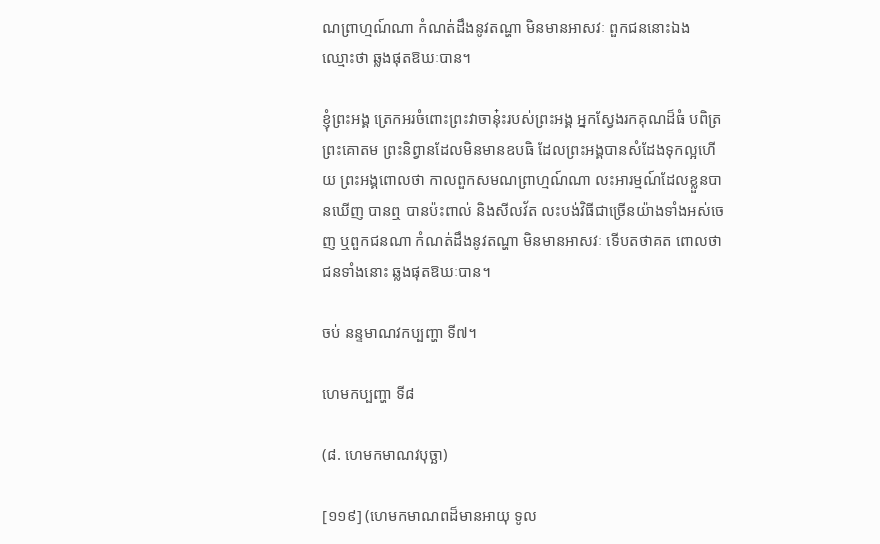ណព្រាហ្មណ៍ណា កំណត់ដឹងនូវតណ្ហា មិនមានអាសវៈ ពួកជននោះឯង ឈ្មោះថា ឆ្លងផុតឱឃៈបាន។

ខ្ញុំព្រះអង្គ ត្រេកអរចំពោះព្រះវាចានុ៎ះរបស់ព្រះអង្គ អ្នកស្វែងរកគុណដ៏ធំ បពិត្រព្រះគោតម ព្រះនិព្វានដែលមិនមានឧបធិ ដែលព្រះអង្គបានសំដែងទុកល្អហើយ ព្រះអង្គពោលថា កាលពួកសមណព្រាហ្មណ៍ណា លះអារម្មណ៍ដែលខ្លួនបានឃើញ បានឮ បានប៉ះពាល់ និងសីលវ័ត លះបង់វិធីជាច្រើនយ៉ាងទាំងអស់ចេញ ឬពួកជនណា កំណត់ដឹងនូវតណ្ហា មិនមានអាសវៈ ទើបតថាគត ពោលថា ជនទាំងនោះ ឆ្លងផុតឱឃៈបាន។

ចប់ នន្ទមាណវកប្បញ្ហា ទី៧។

ហេមកប្បញ្ហា ទី៨

(៨. ហេមកមាណវបុច្ឆា)

[១១៩] (ហេមកមាណពដ៏មានអាយុ ទូល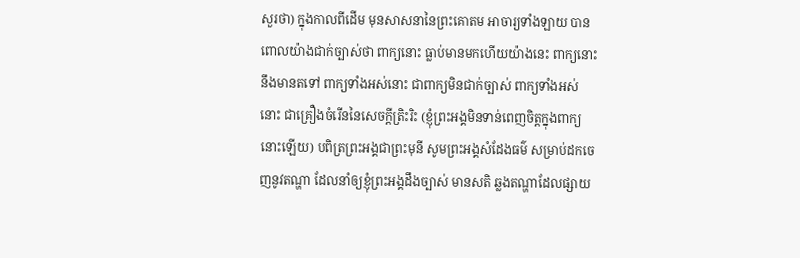សួរថា) ក្នុងកាលពីដើម មុនសាសនានៃព្រះគោតម អាចារ្យទាំងឡាយ បានពោលយ៉ាងជាក់ច្បាស់ថា ពាក្យនោះ ធ្លាប់មានមកហើយយ៉ាងនេះ ពាក្យនោះ នឹងមានតទៅ ពាក្យទាំងអស់នោះ ជាពាក្យមិនជាក់ច្បាស់ ពាក្យទាំងអស់នោះ ជាគ្រឿងចំរើននៃសេចក្តីត្រិះរិះ (ខ្ញុំព្រះអង្គមិនទាន់ពេញចិត្តក្នុងពាក្យនោះឡើយ) បពិត្រព្រះអង្គជាព្រះមុនី សូមព្រះអង្គសំដែងធម៌ សម្រាប់ដកចេញនូវតណ្ហា ដែលនាំឲ្យខ្ញុំព្រះអង្គដឹងច្បាស់ មានសតិ ឆ្លងតណ្ហាដែលផ្សាយ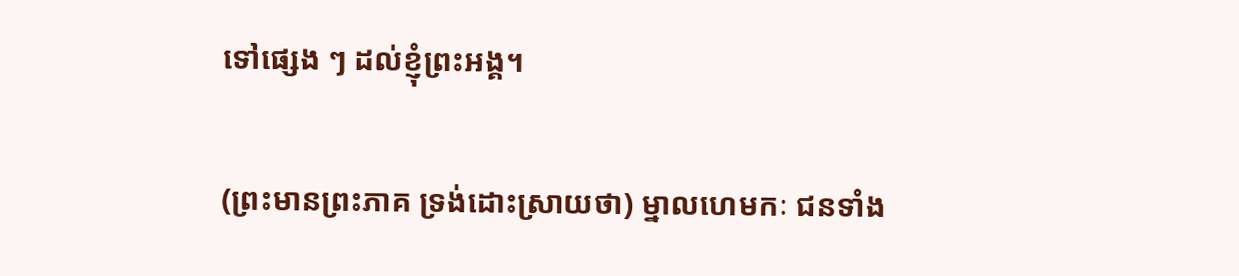ទៅផ្សេង ៗ ដល់ខ្ញុំព្រះអង្គ។

(ព្រះមានព្រះភាគ ទ្រង់ដោះស្រាយថា) ម្នាលហេមកៈ ជនទាំង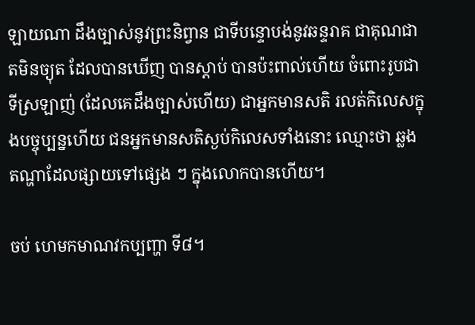ឡាយណា ដឹងច្បាស់នូវព្រះនិព្វាន ជាទីបន្ទោបង់នូវឆន្ទរាគ ជាគុណជាតមិនច្យុត ដែលបានឃើញ បានស្តាប់ បានប៉ះពាល់ហើយ ចំពោះរូបជាទីស្រឡាញ់ (ដែលគេដឹងច្បាស់ហើយ) ជាអ្នកមានសតិ រលត់កិលេសក្នុងបច្ចុប្បន្នហើយ ជនអ្នកមានសតិស្ងប់កិលេសទាំងនោះ ឈ្មោះថា ឆ្លងតណ្ហាដែលផ្សាយទៅផ្សេង ៗ ក្នុងលោកបានហើយ។

ចប់ ហេមកមាណវកប្បញ្ហា ទី៨។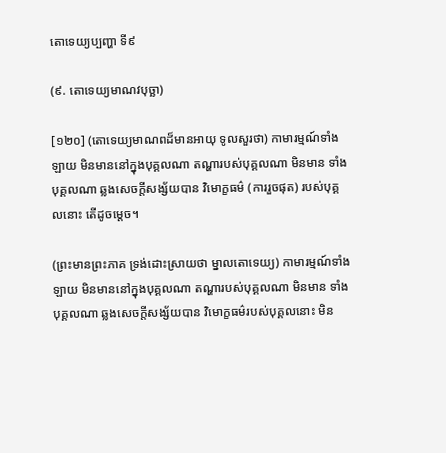តោទេយ្យប្បញ្ហា ទី៩

(៩. តោទេយ្យមាណវបុច្ឆា)

[១២០] (តោទេយ្យមាណពដ៏មានអាយុ ទូលសួរថា) កាមារម្មណ៍ទាំងឡាយ មិនមាននៅក្នុងបុគ្គលណា តណ្ហារបស់បុគ្គលណា មិនមាន ទាំងបុគ្គលណា ឆ្លងសេចក្តីសង្ស័យបាន វិមោក្ខធម៌ (ការរួចផុត) របស់បុគ្គលនោះ តើដូចម្តេច។

(ព្រះមានព្រះភាគ ទ្រង់ដោះស្រាយថា ម្នាលតោទេយ្យ) កាមារម្មណ៍ទាំងឡាយ មិនមាននៅក្នុងបុគ្គលណា តណ្ហារបស់បុគ្គលណា មិនមាន ទាំងបុគ្គលណា ឆ្លងសេចក្តីសង្ស័យបាន វិមោក្ខធម៌របស់បុគ្គលនោះ មិន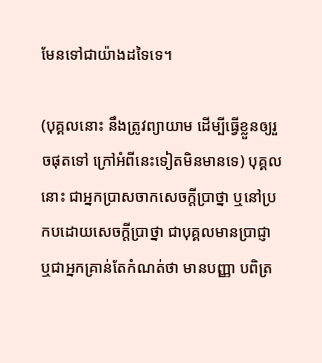មែនទៅជាយ៉ាងដទៃទេ។

(បុគ្គលនោះ នឹងត្រូវព្យាយាម ដើម្បីធ្វើខ្លួនឲ្យរួចផុតទៅ ក្រៅអំពីនេះទៀតមិនមានទេ) បុគ្គលនោះ ជាអ្នកប្រាសចាកសេចក្តីប្រាថ្នា ឬនៅប្រកបដោយសេចក្តីប្រាថ្នា ជាបុគ្គលមានប្រាជ្ញា ឬជាអ្នកគ្រាន់តែកំណត់ថា មានបញ្ញា បពិត្រ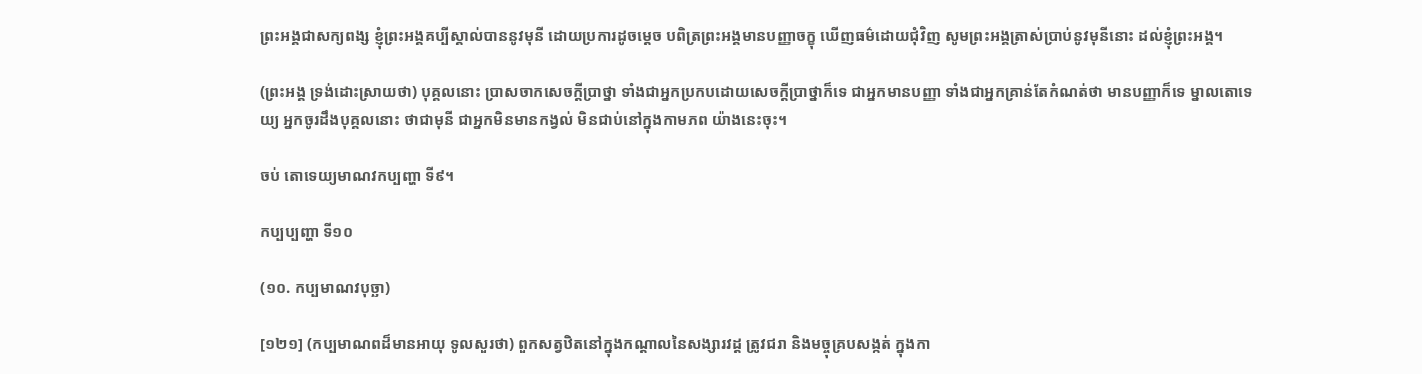ព្រះអង្គជាសក្យពង្ស ខ្ញុំព្រះអង្គគប្បីស្គាល់បាននូវមុនី ដោយប្រការដូចម្តេច បពិត្រព្រះអង្គមានបញ្ញាចក្ខុ ឃើញធម៌ដោយជុំវិញ សូមព្រះអង្គត្រាស់ប្រាប់នូវមុនីនោះ ដល់ខ្ញុំព្រះអង្គ។

(ព្រះអង្គ ទ្រង់ដោះស្រាយថា) បុគ្គលនោះ ប្រាសចាកសេចក្តីប្រាថ្នា ទាំងជាអ្នកប្រកបដោយសេចក្តីប្រាថ្នាក៏ទេ ជាអ្នកមានបញ្ញា ទាំងជាអ្នកគ្រាន់តែកំណត់ថា មានបញ្ញាក៏ទេ ម្នាលតោទេយ្យ អ្នកចូរដឹងបុគ្គលនោះ ថាជាមុនី ជាអ្នកមិនមានកង្វល់ មិនជាប់នៅក្នុងកាមភព យ៉ាងនេះចុះ។

ចប់ តោទេយ្យមាណវកប្បញ្ហា ទី៩។

កប្បប្បញ្ហា ទី១០

(១០. កប្បមាណវបុច្ឆា)

[១២១] (កប្បមាណពដ៏មានអាយុ ទូលសួរថា) ពួកសត្វឋិតនៅក្នុងកណ្តាលនៃសង្សារវដ្ដ ត្រូវជរា និងមច្ចុគ្របសង្កត់ ក្នុងកា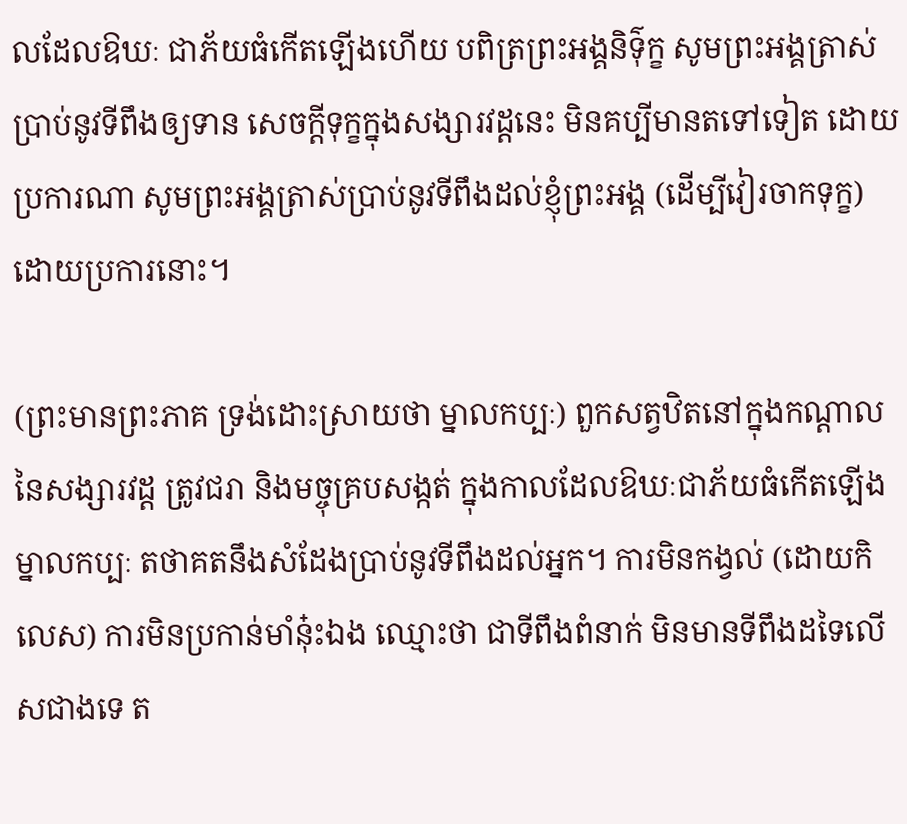លដែលឱឃៈ ជាភ័យធំកើតឡើងហើយ បពិត្រព្រះអង្គនិទ៌ុក្ខ សូមព្រះអង្គត្រាស់ប្រាប់នូវទីពឹងឲ្យទាន សេចក្តីទុក្ខក្នុងសង្សារវដ្តនេះ មិនគប្បីមានតទៅទៀត ដោយប្រការណា សូមព្រះអង្គត្រាស់ប្រាប់នូវទីពឹងដល់ខ្ញុំព្រះអង្គ (ដើម្បីវៀរចាកទុក្ខ) ដោយប្រការនោះ។

(ព្រះមានព្រះភាគ ទ្រង់ដោះស្រាយថា ម្នាលកប្បៈ) ពួកសត្វឋិតនៅក្នុងកណ្តាលនៃសង្សារវដ្ត ត្រូវជរា និងមច្ចុគ្របសង្កត់ ក្នុងកាលដែលឱឃៈជាភ័យធំកើតឡើង ម្នាលកប្បៈ តថាគតនឹងសំដែងប្រាប់នូវទីពឹងដល់អ្នក។ ការមិនកង្វល់ (ដោយកិលេស) ការមិនប្រកាន់មាំនុ៎ះឯង ឈ្មោះថា ជាទីពឹងពំនាក់ មិនមានទីពឹងដទៃលើសជាងទេ ត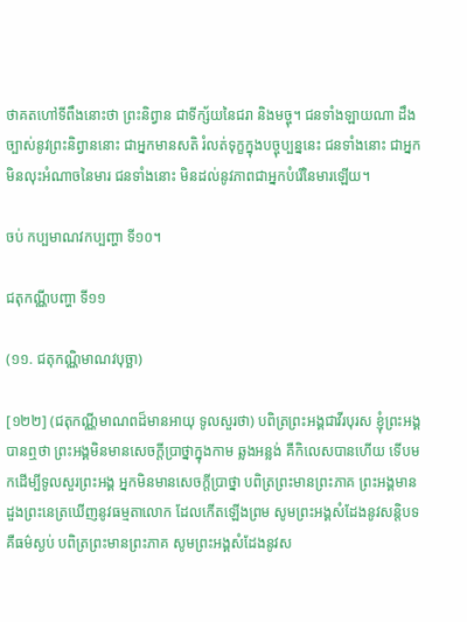ថាគតហៅទីពឹងនោះថា ព្រះនិព្វាន ជាទីក្ស័យនៃជរា និងមច្ចុ។ ជនទាំងឡាយណា ដឹងច្បាស់នូវព្រះនិព្វាននោះ ជាអ្នកមានសតិ រំលត់ទុក្ខក្នុងបច្ចុប្បន្ននេះ ជនទាំងនោះ ជាអ្នកមិនលុះអំណាចនៃមារ ជនទាំងនោះ មិនដល់នូវភាពជាអ្នកបំរើនៃមារឡើយ។

ចប់ កប្បមាណវកប្បញ្ហា ទី១០។

ជតុកណ្ណីបញ្ហា ទី១១

(១១. ជតុកណ្ណិមាណវបុច្ឆា)

[១២២] (ជតុកណ្ណីមាណពដ៏មានអាយុ ទូលសួរថា) បពិត្រព្រះអង្គជាវីរបុរស ខ្ញុំព្រះអង្គបានឮថា ព្រះអង្គមិនមានសេចក្តីប្រាថ្នាក្នុងកាម ឆ្លងអន្លង់ គឺកិលេសបានហើយ ទើបមកដើម្បីទូលសួរព្រះអង្គ អ្នកមិនមានសេចក្តីប្រាថ្នា បពិត្រព្រះមានព្រះភាគ ព្រះអង្គមានដួងព្រះនេត្រឃើញនូវធម្មតាលោក ដែលកើតឡើងព្រម សូមព្រះអង្គសំដែងនូវសន្តិបទ គឺធម៌ស្ងប់ បពិត្រព្រះមានព្រះភាគ សូមព្រះអង្គសំដែងនូវស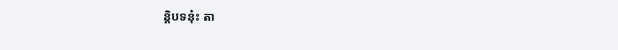ន្តិបទនុ៎ះ តា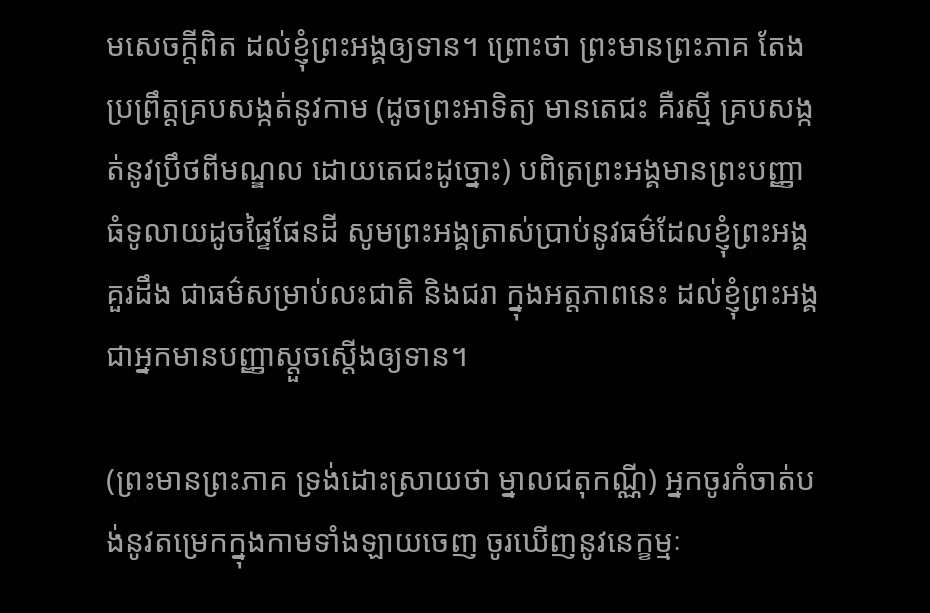មសេចក្តីពិត ដល់ខ្ញុំព្រះអង្គឲ្យទាន។ ព្រោះថា ព្រះមានព្រះភាគ តែងប្រព្រឹត្តគ្របសង្កត់នូវកាម (ដូចព្រះអាទិត្យ មានតេជះ គឺរស្មី គ្របសង្កត់នូវប្រឹថពីមណ្ឌល ដោយតេជះដូច្នោះ) បពិត្រព្រះអង្គមានព្រះបញ្ញាធំទូលាយដូចផ្ទៃផែនដី សូមព្រះអង្គត្រាស់ប្រាប់នូវធម៌ដែលខ្ញុំព្រះអង្គគួរដឹង ជាធម៌សម្រាប់លះជាតិ និងជរា ក្នុងអត្តភាពនេះ ដល់ខ្ញុំព្រះអង្គ ជាអ្នកមានបញ្ញាស្តួចស្តើងឲ្យទាន។

(ព្រះមានព្រះភាគ ទ្រង់ដោះស្រាយថា ម្នាលជតុកណ្ណី) អ្នកចូរកំចាត់បង់នូវតម្រេកក្នុងកាមទាំងឡាយចេញ ចូរឃើញនូវនេក្ខម្មៈ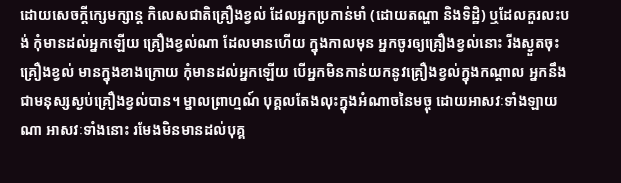ដោយសេចក្តីក្សេមក្សាន្ត កិលេសជាតិគ្រឿងខ្វល់ ដែលអ្នកប្រកាន់មាំ (ដោយតណ្ហា និងទិដ្ឋិ) ឬដែលគួរលះបង់ កុំមានដល់អ្នកឡើយ គ្រឿងខ្វល់ណា ដែលមានហើយ ក្នុងកាលមុន អ្នកចូរឲ្យគ្រឿងខ្វល់នោះ រីងស្ងួតចុះ គ្រឿងខ្វល់ មានក្នុងខាងក្រោយ កុំមានដល់អ្នកឡើយ បើអ្នកមិនកាន់យកនូវគ្រឿងខ្វល់ក្នុងកណ្តាល អ្នកនឹងជាមនុស្សស្ងប់គ្រឿងខ្វល់បាន។ ម្នាលព្រាហ្មណ៍ បុគ្គលតែងលុះក្នុងអំណាចនៃមច្ចុ ដោយអាសវៈទាំងឡាយណា អាសវៈទាំងនោះ រមែងមិនមានដល់បុគ្គ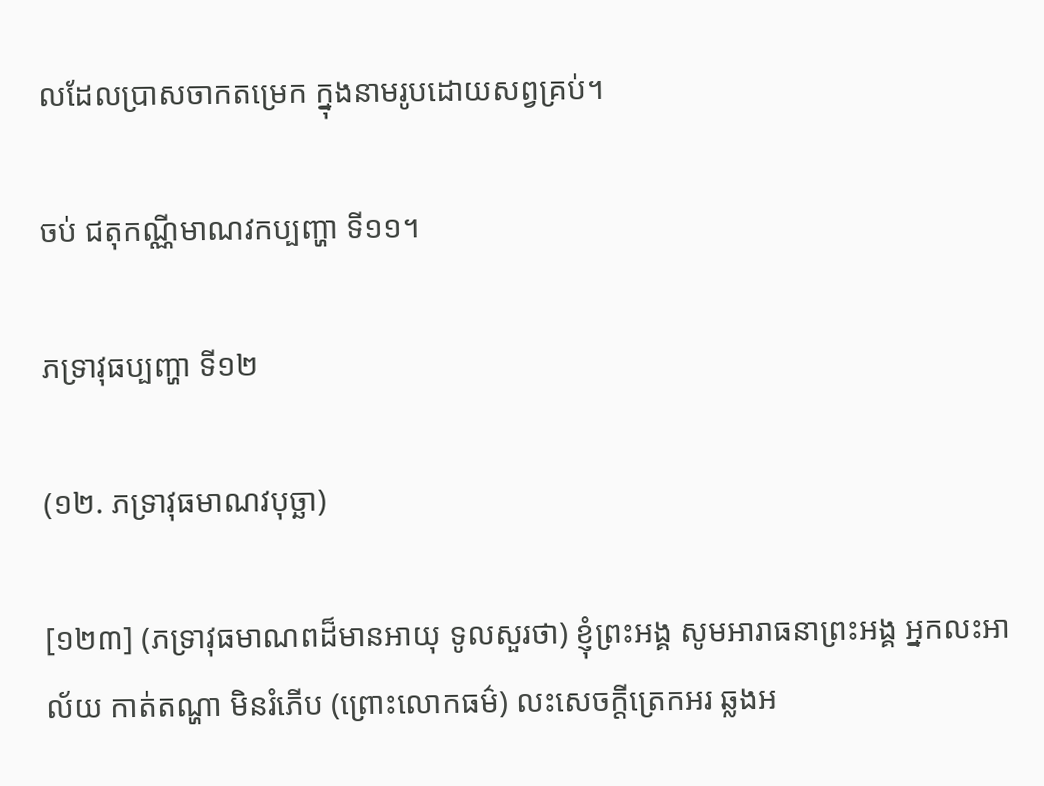លដែលប្រាសចាកតម្រេក ក្នុងនាមរូបដោយសព្វគ្រប់។

ចប់ ជតុកណ្ណីមាណវកប្បញ្ហា ទី១១។

ភទ្រាវុធប្បញ្ហា ទី១២

(១២. ភទ្រាវុធមាណវបុច្ឆា)

[១២៣] (ភទ្រាវុធមាណពដ៏មានអាយុ ទូលសួរថា) ខ្ញុំព្រះអង្គ សូមអារាធនាព្រះអង្គ អ្នកលះអាល័យ កាត់តណ្ហា មិនរំភើប (ព្រោះលោកធម៌) លះសេចក្តីត្រេកអរ ឆ្លងអ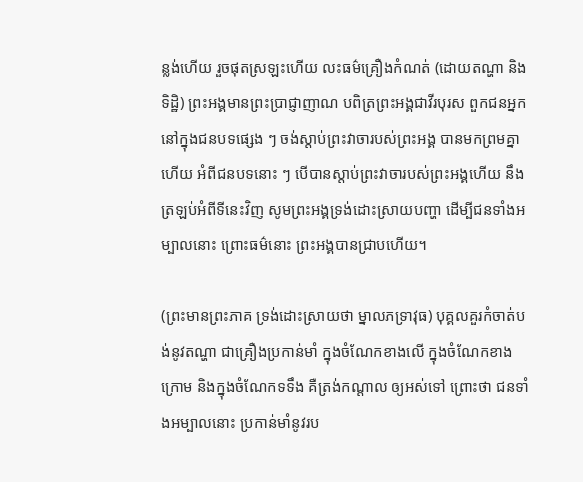ន្លង់ហើយ រួចផុតស្រឡះហើយ លះធម៌គ្រឿងកំណត់ (ដោយតណ្ហា និងទិដ្ឋិ) ព្រះអង្គមានព្រះប្រាជ្ញាញាណ បពិត្រព្រះអង្គជាវីរបុរស ពួកជនអ្នកនៅក្នុងជនបទផ្សេង ៗ ចង់ស្តាប់ព្រះវាចារបស់ព្រះអង្គ បានមកព្រមគ្នាហើយ អំពីជនបទនោះ ៗ បើបានស្តាប់ព្រះវាចារបស់ព្រះអង្គហើយ នឹងត្រឡប់អំពីទីនេះវិញ សូមព្រះអង្គទ្រង់ដោះស្រាយបញ្ហា ដើម្បីជនទាំងអម្បាលនោះ ព្រោះធម៌នោះ ព្រះអង្គបានជ្រាបហើយ។

(ព្រះមានព្រះភាគ ទ្រង់ដោះស្រាយថា ម្នាលភទ្រាវុធ) បុគ្គលគួរកំចាត់បង់នូវតណ្ហា ជាគ្រឿងប្រកាន់មាំ ក្នុងចំណែកខាងលើ ក្នុងចំណែកខាងក្រោម និងក្នុងចំណែកទទឹង គឺត្រង់កណ្តាល ឲ្យអស់ទៅ ព្រោះថា ជនទាំងអម្បាលនោះ ប្រកាន់មាំនូវរប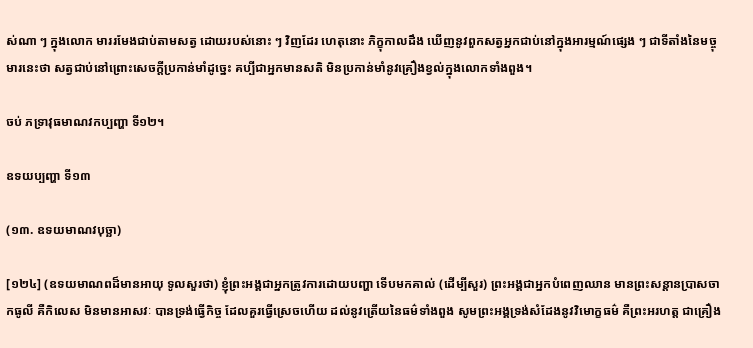ស់ណា ៗ ក្នុងលោក មាររមែងជាប់តាមសត្វ ដោយរបស់នោះ ៗ វិញដែរ ហេតុនោះ ភិក្ខុកាលដឹង ឃើញនូវពួកសត្វអ្នកជាប់នៅក្នុងអារម្មណ៍ផ្សេង ៗ ជាទីតាំងនៃមច្ចុមារនេះថា សត្វជាប់នៅព្រោះសេចក្តីប្រកាន់មាំដូច្នេះ គប្បីជាអ្នកមានសតិ មិនប្រកាន់មាំនូវគ្រឿងខ្វល់ក្នុងលោកទាំងពួង។

ចប់ ភទ្រាវុធមាណវកប្បញ្ហា ទី១២។

ឧទយប្បញ្ហា ទី១៣

(១៣. ឧទយមាណវបុច្ឆា)

[១២៤] (ឧទយមាណពដ៏មានអាយុ ទូលសួរថា) ខ្ញុំព្រះអង្គជាអ្នកត្រូវការដោយបញ្ហា ទើបមកគាល់ (ដើម្បីសួរ) ព្រះអង្គជាអ្នកបំពេញឈាន មានព្រះសន្តានប្រាសចាកធូលី គឺកិលេស មិនមានអាសវៈ បានទ្រង់ធ្វើកិច្ច ដែលគួរធ្វើស្រេចហើយ ដល់នូវត្រើយនៃធម៌ទាំងពួង សូមព្រះអង្គទ្រង់សំដែងនូវវិមោក្ខធម៌ គឺព្រះអរហត្ត ជាគ្រឿង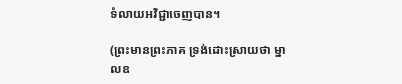ទំលាយអវិជ្ជាចេញបាន។

(ព្រះមានព្រះភាគ ទ្រង់ដោះស្រាយថា ម្នាលឧ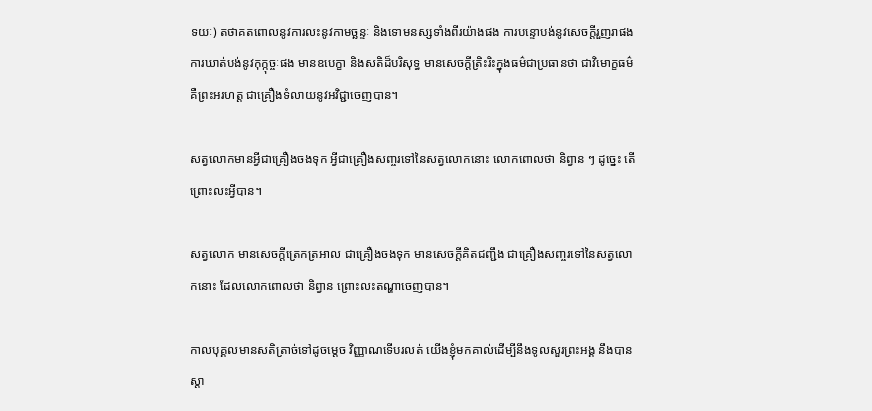ទយៈ) តថាគតពោលនូវការលះនូវកាមច្ឆន្ទៈ និងទោមនស្សទាំងពីរយ៉ាងផង ការបន្ទោបង់នូវសេចក្តីរួញរាផង ការឃាត់បង់នូវកុក្កុច្ចៈផង មានឧបេក្ខា និងសតិដ៏បរិសុទ្ធ មានសេចក្តីត្រិះរិះក្នុងធម៌ជាប្រធានថា ជាវិមោក្ខធម៌ គឺព្រះអរហត្ត ជាគ្រឿងទំលាយនូវអវិជ្ជាចេញបាន។

សត្វលោកមានអ្វីជាគ្រឿងចងទុក អ្វីជាគ្រឿងសញ្ចរទៅនៃសត្វលោកនោះ លោកពោលថា និព្វាន ៗ ដូច្នេះ តើព្រោះលះអ្វីបាន។

សត្វលោក មានសេចក្តីត្រេកត្រអាល ជាគ្រឿងចងទុក មានសេចក្តីគិតជញ្ជឹង ជាគ្រឿងសញ្ចរទៅនៃសត្វលោកនោះ ដែលលោកពោលថា និព្វាន ព្រោះលះតណ្ហាចេញបាន។

កាលបុគ្គលមានសតិត្រាច់ទៅដូចម្តេច វិញ្ញាណទើបរលត់ យើងខ្ញុំមកគាល់ដើម្បីនឹងទូលសួរព្រះអង្គ នឹងបានស្តា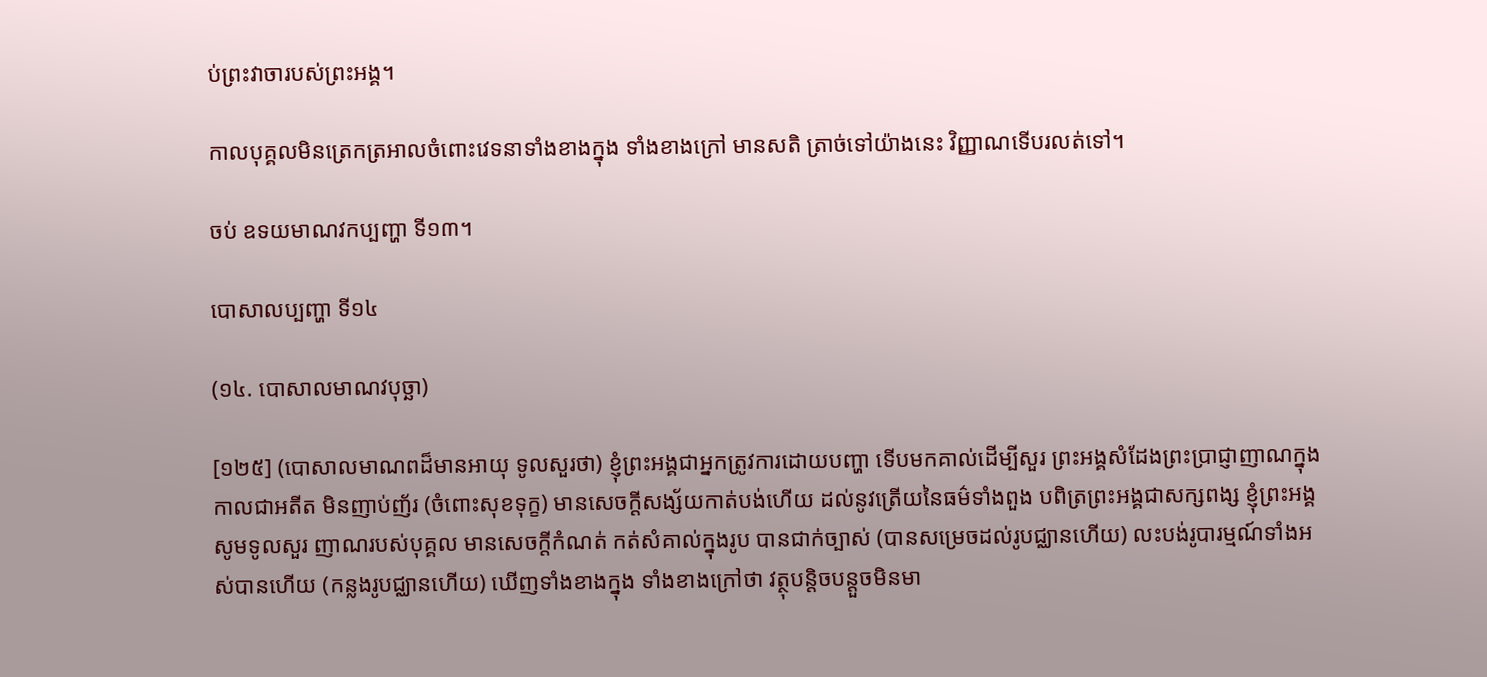ប់ព្រះវាចារបស់ព្រះអង្គ។

កាលបុគ្គលមិនត្រេកត្រអាលចំពោះវេទនាទាំងខាងក្នុង ទាំងខាងក្រៅ មានសតិ ត្រាច់ទៅយ៉ាងនេះ វិញ្ញាណទើបរលត់ទៅ។

ចប់ ឧទយមាណវកប្បញ្ហា ទី១៣។

បោសាលប្បញ្ហា ទី១៤

(១៤. បោសាលមាណវបុច្ឆា)

[១២៥] (បោសាលមាណពដ៏មានអាយុ ទូលសួរថា) ខ្ញុំព្រះអង្គជាអ្នកត្រូវការដោយបញ្ហា ទើបមកគាល់ដើម្បីសួរ ព្រះអង្គសំដែងព្រះប្រាជ្ញាញាណក្នុងកាលជាអតីត មិនញាប់ញ័រ (ចំពោះសុខទុក្ខ) មានសេចក្តីសង្ស័យកាត់បង់ហើយ ដល់នូវត្រើយនៃធម៌ទាំងពួង បពិត្រព្រះអង្គជាសក្សពង្ស ខ្ញុំព្រះអង្គសូមទូលសួរ ញាណរបស់បុគ្គល មានសេចក្តីកំណត់ កត់សំគាល់ក្នុងរូប បានជាក់ច្បាស់ (បានសម្រេចដល់រូបជ្ឈានហើយ) លះបង់រូបារម្មណ៍ទាំងអស់បានហើយ (កន្លងរូបជ្ឈានហើយ) ឃើញទាំងខាងក្នុង ទាំងខាងក្រៅថា វត្ថុបន្តិចបន្តួចមិនមា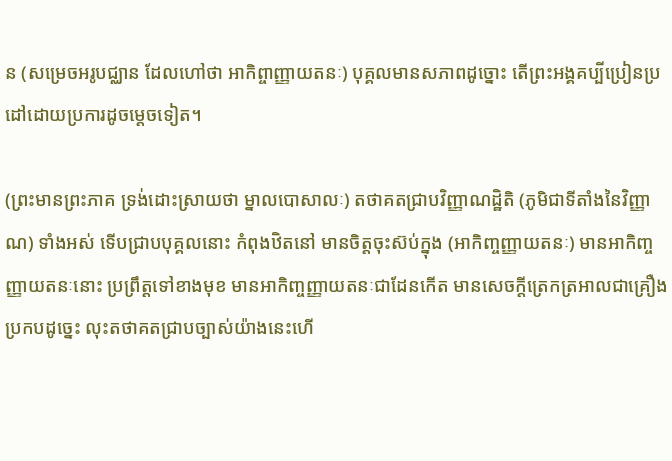ន (សម្រេចអរូបជ្ឈាន ដែលហៅថា អាកិព្ចាញ្ញាយតនៈ) បុគ្គលមានសភាពដូច្នោះ តើព្រះអង្គគប្បីប្រៀនប្រដៅដោយប្រការដូចម្តេចទៀត។

(ព្រះមានព្រះភាគ ទ្រង់ដោះស្រាយថា ម្នាលបោសាលៈ) តថាគតជ្រាបវិញ្ញាណដិ្ឋតិ (ភូមិជាទីតាំងនៃវិញ្ញាណ) ទាំងអស់ ទើបជ្រាបបុគ្គលនោះ កំពុងឋិតនៅ មានចិត្តចុះស៊ប់ក្នុង (អាកិញ្ចញ្ញាយតនៈ) មានអាកិញ្ចញ្ញាយតនៈនោះ ប្រព្រឹត្តទៅខាងមុខ មានអាកិញ្ចញ្ញាយតនៈជាដែនកើត មានសេចក្តីត្រេកត្រអាលជាគ្រឿងប្រកបដូច្នេះ លុះតថាគតជ្រាបច្បាស់យ៉ាងនេះហើ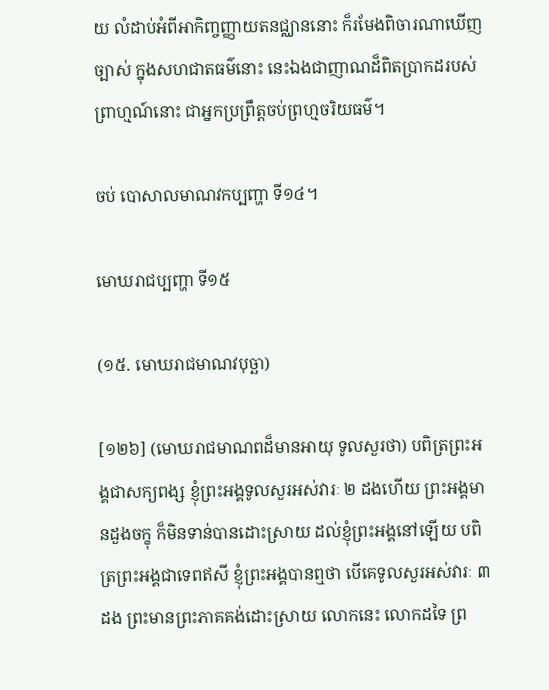យ លំដាប់អំពីអាកិញ្ចញ្ញាយតនជ្ឈាននោះ ក៏រមែងពិចារណាឃើញច្បាស់ ក្នុងសហជាតធម៌នោះ នេះឯងជាញាណដ៏ពិតបា្រកដរបស់ព្រាហ្មណ៍នោះ ជាអ្នកប្រព្រឹត្តចប់ព្រហ្មចរិយធម៌។

ចប់ បោសាលមាណវកប្បញ្ហា ទី១៤។

មោឃរាជប្បញ្ហា ទី១៥

(១៥. មោឃរាជមាណវបុច្ឆា)

[១២៦] (មោឃរាជមាណពដ៏មានអាយុ ទូលសួរថា) បពិត្រព្រះអង្គជាសក្យពង្ស ខ្ញុំព្រះអង្គទូលសួរអស់វារៈ ២ ដងហើយ ព្រះអង្គមានដួងចក្ខុ ក៏មិនទាន់បានដោះស្រាយ ដល់ខ្ញុំព្រះអង្គនៅឡើយ បពិត្រព្រះអង្គជាទេពឥសី ខ្ញុំព្រះអង្គបានឮថា បើគេទូលសួរអស់វារៈ ៣ ដង ព្រះមានព្រះភាគគង់ដោះស្រាយ លោកនេះ លោកដទៃ ព្រ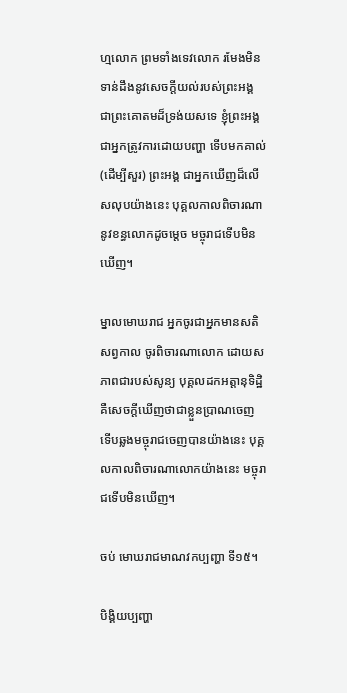ហ្មលោក ព្រមទាំងទេវលោក រមែងមិនទាន់ដឹងនូវសេចក្តីយល់របស់ព្រះអង្គ ជាព្រះគោតមដ៏ទ្រង់យសទេ ខ្ញុំព្រះអង្គជាអ្នកត្រូវការដោយបញ្ហា ទើបមកគាល់ (ដើម្បីសួរ) ព្រះអង្គ ជាអ្នកឃើញដ៏លើសលុបយ៉ាងនេះ បុគ្គលកាលពិចារណានូវខន្ធលោកដូចម្តេច មច្ចុរាជទើបមិនឃើញ។

ម្នាលមោឃរាជ អ្នកចូរជាអ្នកមានសតិសព្វកាល ចូរពិចារណាលោក ដោយសភាពជារបស់សូន្យ បុគ្គលដកអត្តានុទិដ្ឋិ គឺសេចក្តីឃើញថាជាខ្លួនប្រាណចេញ ទើបឆ្លងមច្ចុរាជចេញបានយ៉ាងនេះ បុគ្គលកាលពិចារណាលោកយ៉ាងនេះ មច្ចុរាជទើបមិនឃើញ។

ចប់ មោឃរាជមាណវកប្បញ្ហា ទី១៥។

បិង្គិយប្បញ្ហា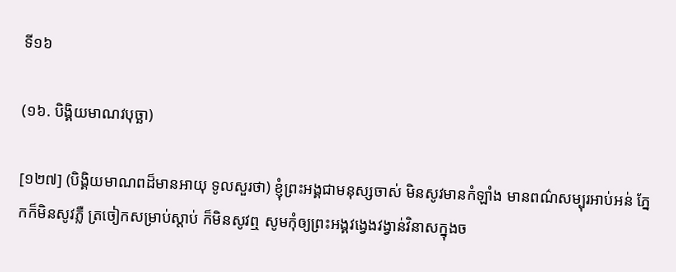ទី១៦

(១៦. បិង្គិយមាណវបុច្ឆា)

[១២៧] (បិង្គិយមាណពដ៏មានអាយុ ទូលសួរថា) ខ្ញុំព្រះអង្គជាមនុស្សចាស់ មិនសូវមានកំឡាំង មានពណ៌សម្បុរអាប់អន់ ភ្នែកក៏មិនសូវភ្លឺ ត្រចៀកសម្រាប់ស្តាប់ ក៏មិនសូវឮ សូមកុំឲ្យព្រះអង្គវង្វេងវង្វាន់វិនាសក្នុងច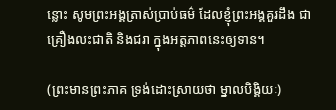ន្លោះ សូមព្រះអង្គត្រាស់ប្រាប់ធម៌ ដែលខ្ញុំព្រះអង្គគួរដឹង ជាគ្រឿងលះជាតិ និងជរា ក្នុងអត្តភាពនេះឲ្យទាន។

(ព្រះមានព្រះភាគ ទ្រង់ដោះស្រាយថា ម្នាលបិងិ្គយៈ)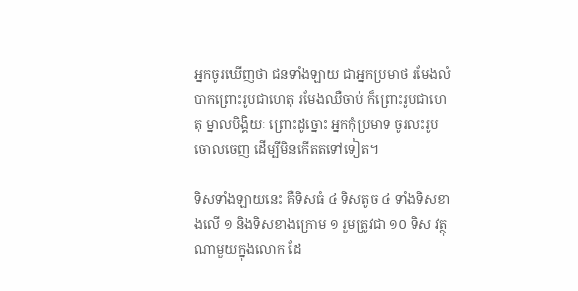អ្នកចូរឃើញថា ជនទាំងឡាយ ជាអ្នកប្រមាថ រមែងលំបាកព្រោះរូបជាហេតុ រមែងឈឺចាប់ ក៏ព្រោះរូបជាហេតុ ម្នាលបិងិ្គយៈ ព្រោះដូច្នោះ អ្នកកុំប្រមាទ ចូរលះរូបចោលចេញ ដើម្បីមិនកើតតទៅទៀត។

ទិសទាំងឡាយនេះ គឺទិសធំ ៤ ទិសតូច ៤ ទាំងទិសខាងលើ ១ និងទិសខាងក្រោម ១ រួមត្រូវជា ១០ ទិស វត្ថុណាមួយក្នុងលោក ដែ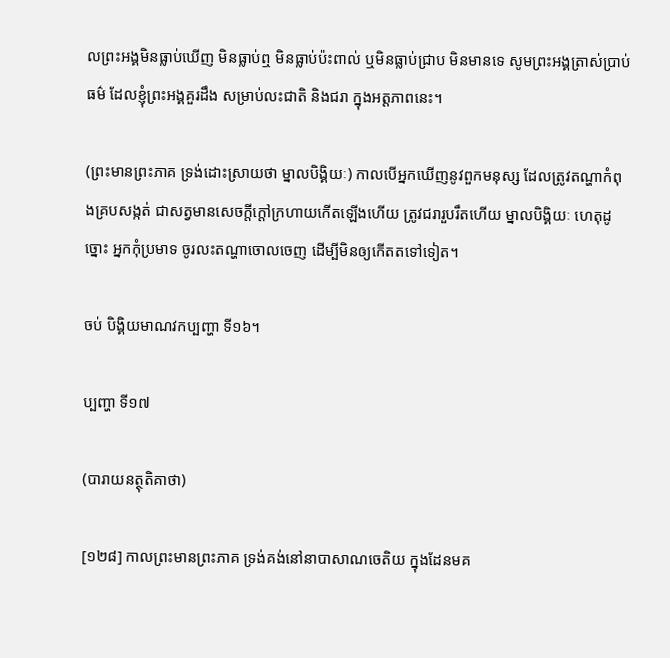លព្រះអង្គមិនធ្លាប់ឃើញ មិនធ្លាប់ឮ មិនធ្លាប់ប៉ះពាល់ ឬមិនធ្លាប់ជ្រាប មិនមានទេ សូមព្រះអង្គត្រាស់បា្រប់ធម៌ ដែលខ្ញុំព្រះអង្គគួរដឹង សម្រាប់លះជាតិ និងជរា ក្នុងអត្តភាពនេះ។

(ព្រះមានព្រះភាគ ទ្រង់ដោះស្រាយថា ម្នាលបិងិ្គយៈ) កាលបើអ្នកឃើញនូវពួកមនុស្ស ដែលត្រូវតណ្ហាកំពុងគ្របសង្កត់ ជាសត្វមានសេចក្តីក្តៅក្រហាយកើតឡើងហើយ ត្រូវជរារួបរឹតហើយ ម្នាលបិង្គិយៈ ហេតុដូច្នោះ អ្នកកុំប្រមាទ ចូរលះតណ្ហាចោលចេញ ដើម្បីមិនឲ្យកើតតទៅទៀត។

ចប់ បិង្គិយមាណវកប្បញ្ហា ទី១៦។

ប្បញ្ហា ទី១៧

(បារាយនត្ថុតិគាថា)

[១២៨] កាលព្រះមានព្រះភាគ ទ្រង់គង់នៅនាបាសាណចេតិយ ក្នុងដែនមគ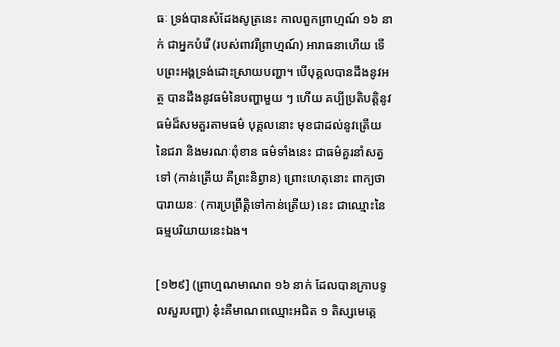ធៈ ទ្រង់បានសំដែងសូត្រនេះ កាលពួកព្រាហ្មណ៍ ១៦ នាក់ ជាអ្នកបំរើ (របស់ពាវរីព្រាហ្មណ៍) អារាធនាហើយ ទើបព្រះអង្គទ្រង់ដោះស្រាយបញ្ហា។ បើបុគ្គលបានដឹងនូវអត្ថ បានដឹងនូវធម៌នៃបញ្ហាមួយ ៗ ហើយ គប្បីប្រតិបត្តិនូវធម៌ដ៏សមគួរតាមធម៌ បុគ្គលនោះ មុខជាដល់នូវត្រើយនៃជរា និងមរណៈពុំខាន ធម៌ទាំងនេះ ជាធម៌គួរនាំសត្វទៅ (កាន់ត្រើយ គឺព្រះនិព្វាន) ព្រោះហេតុនោះ ពាក្យថា បារាយនៈ (ការប្រព្រឹត្តិទៅកាន់ត្រើយ) នេះ ជាឈ្មោះនៃធម្មបរិយាយនេះឯង។

[១២៩] (ព្រាហ្មណមាណព ១៦ នាក់ ដែលបានក្រាបទូលសួរបញ្ហា) នុ៎ះគឺមាណពឈ្មោះអជិត ១ តិស្សមេត្តេ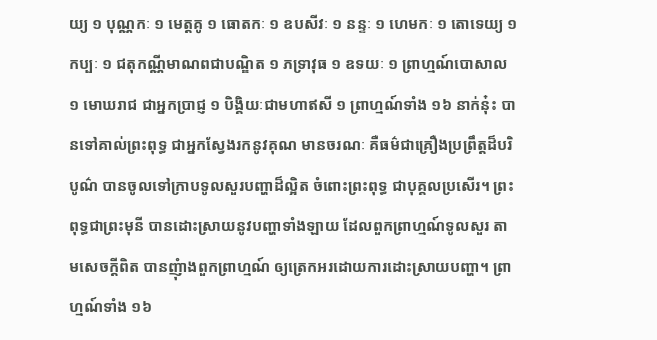យ្យ ១ បុណ្ណកៈ ១ មេត្តគូ ១ ធោតកៈ ១ ឧបសីវៈ ១ នន្ទៈ ១ ហេមកៈ ១ តោទេយ្យ ១ កប្បៈ ១ ជតុកណ្ណីមាណពជាបណ្ឌិត ១ ភទ្រាវុធ ១ ឧទយៈ ១ ព្រាហ្មណ៍បោសាល ១ មោឃរាជ ជាអ្នកបា្រជ្ញ ១ បិង្គិយៈជាមហាឥសី ១ ព្រាហ្មណ៍ទាំង ១៦ នាក់នុ៎ះ បានទៅគាល់ព្រះពុទ្ធ ជាអ្នកស្វែងរកនូវគុណ មានចរណៈ គឺធម៌ជាគ្រឿងប្រព្រឹត្តដ៏បរិបូណ៌ បានចូលទៅក្រាបទូលសួរបញ្ហាដ៏ល្អិត ចំពោះព្រះពុទ្ធ ជាបុគ្គលប្រសើរ។ ព្រះពុទ្ធជាព្រះមុនី បានដោះស្រាយនូវបញ្ហាទាំងឡាយ ដែលពួកព្រាហ្មណ៍ទូលសួរ តាមសេចក្តីពិត បានញុំាងពួកព្រាហ្មណ៍ ឲ្យត្រេកអរដោយការដោះស្រាយបញ្ហា។ ពា្រហ្មណ៍ទាំង ១៦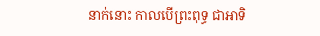នាក់នោះ កាលបើព្រះពុទ្ធ ជាអាទិ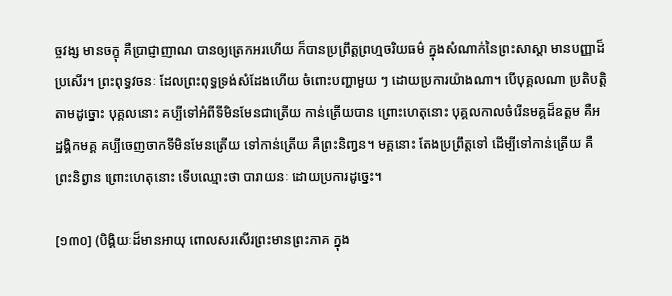ច្ចវង្ស មានចក្ខុ គឺបា្រជ្ញាញាណ បានឲ្យត្រេកអរហើយ ក៏បានប្រព្រឹត្តព្រហ្មចរិយធម៌ ក្នុងសំណាក់នៃព្រះសាស្តា មានបញ្ញាដ៏ប្រសើរ។ ព្រះពុទ្ធវចនៈ ដែលព្រះពុទ្ធទ្រង់សំដែងហើយ ចំពោះបញ្ហាមួយ ៗ ដោយប្រការយ៉ាងណា។ បើបុគ្គលណា ប្រតិបត្តិតាមដូច្នោះ បុគ្គលនោះ គប្បីទៅអំពីទីមិនមែនជាត្រើយ កាន់ត្រើយបាន ព្រោះហេតុនោះ បុគ្គលកាលចំរើនមគ្គដ៏ឧត្តម គឺអដ្ឋង្គិកមគ្គ គប្បីចេញចាកទីមិនមែនត្រើយ ទៅកាន់ត្រើយ គឺព្រះនិពា្វន។ មគ្គនោះ តែងប្រព្រឹត្តទៅ ដើម្បីទៅកាន់ត្រើយ គឺព្រះនិព្វាន ព្រោះហេតុនោះ ទើបឈ្មោះថា បារាយនៈ ដោយប្រការដូច្នេះ។

[១៣០] (បិង្គិយៈដ៏មានអាយុ ពោលសរសើរព្រះមានព្រះភាគ ក្នុង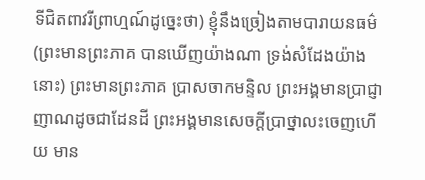ទីជិតពាវរីព្រាហ្មណ៍ដូច្នេះថា) ខ្ញុំនឹងច្រៀងតាមបារាយនធម៌ (ព្រះមានព្រះភាគ បានឃើញយ៉ាងណា ទ្រង់សំដែងយ៉ាងនោះ) ព្រះមានព្រះភាគ បា្រសចាកមន្ទិល ព្រះអង្គមានបា្រជ្ញាញាណដូចជាដែនដី ព្រះអង្គមានសេចក្តីបា្រថ្នាលះចេញហើយ មាន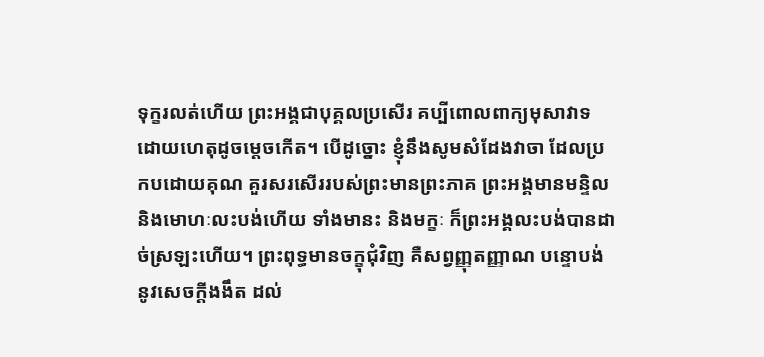ទុក្ខរលត់ហើយ ព្រះអង្គជាបុគ្គលប្រសើរ គប្បីពោលពាក្យមុសាវាទ ដោយហេតុដូចម្តេចកើត។ បើដូច្នោះ ខ្ញុំនឹងសូមសំដែងវាចា ដែលប្រកបដោយគុណ គួរសរសើររបស់ព្រះមានព្រះភាគ ព្រះអង្គមានមន្ទិល និងមោហៈលះបង់ហើយ ទាំងមានះ និងមក្ខៈ ក៏ព្រះអង្គលះបង់បានដាច់ស្រឡះហើយ។ ព្រះពុទ្ធមានចក្ខុជុំវិញ គឺសព្វញ្ញុតញ្ញាណ បន្ទោបង់នូវសេចក្តីងងឹត ដល់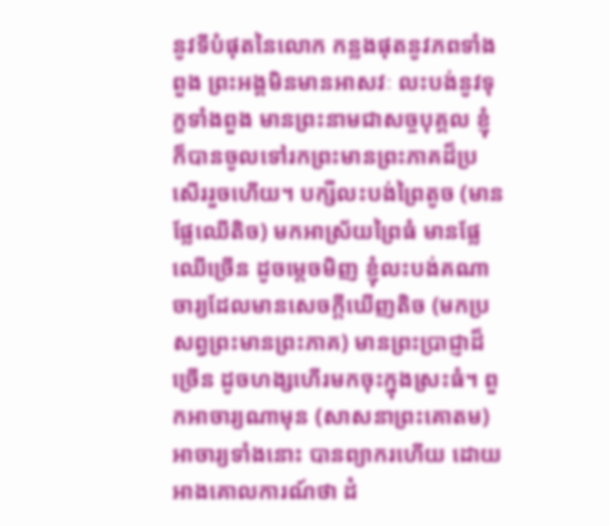នូវទីបំផុតនៃលោក កន្លងផុតនូវភពទាំងពួង ព្រះអង្គមិនមានអាសវៈ លះបង់នូវទុក្ខទាំងពួង មានព្រះនាមជាសច្ចបុគ្គល ខ្ញុំក៏បានចូលទៅរកព្រះមានព្រះភាគដ៏ប្រសើររួចហើយ។ បក្សីលះបង់ព្រៃតូច (មានផ្លែឈើតិច) មកអាស្រ័យព្រៃធំ មានផ្លែឈើច្រើន ដូចម្តេចមិញ ខ្ញុំលះបង់គណាចារ្យដែលមានសេចក្តីឃើញតិច (មកប្រសព្វព្រះមានព្រះភាគ) មានព្រះប្រាជ្ញាដ៏ច្រើន ដូចហង្សហើរមកចុះក្នុងស្រះធំ។ ពួកអាចារ្យណាមុន (សាសនាព្រះគោតម) អាចារ្យទាំងនោះ បានព្យាករហើយ ដោយអាងគោលការណ៍ថា ដំ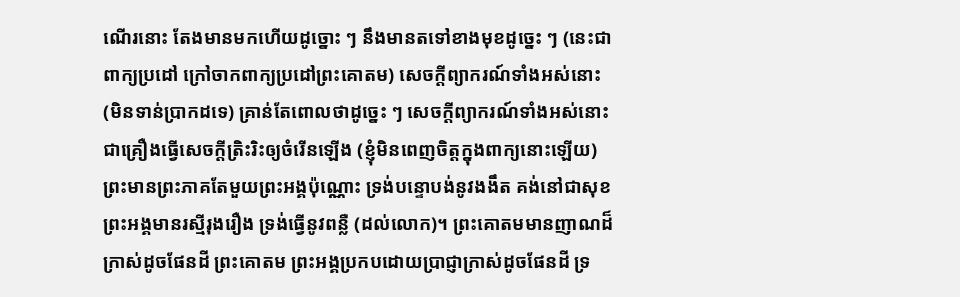ណើរនោះ តែងមានមកហើយដូច្នោះ ៗ នឹងមានតទៅខាងមុខដូច្នេះ ៗ (នេះជាពាក្យប្រដៅ ក្រៅចាកពាក្យប្រដៅព្រះគោតម) សេចក្តីព្យាករណ៍ទាំងអស់នោះ (មិនទាន់ប្រាកដទេ) គ្រាន់តែពោលថាដូច្នេះ ៗ សេចក្តីព្យាករណ៍ទាំងអស់នោះ ជាគ្រឿងធ្វើសេចក្តីត្រិះរិះឲ្យចំរើនឡើង (ខ្ញុំមិនពេញចិត្តក្នុងពាក្យនោះឡើយ) ព្រះមានព្រះភាគតែមួយព្រះអង្គប៉ុណ្ណោះ ទ្រង់បន្ទោបង់នូវងងឹត គង់នៅជាសុខ ព្រះអង្គមានរស្មីរុងរឿង ទ្រង់ធ្វើនូវពន្លឺ (ដល់លោក)។ ព្រះគោតមមានញាណដ៏ក្រាស់ដូចផែនដី ព្រះគោតម ព្រះអង្គប្រកបដោយប្រាជ្ញាក្រាស់ដូចផែនដី ទ្រ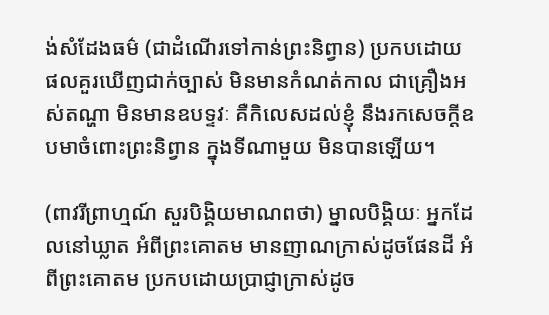ង់សំដែងធម៌ (ជាដំណើរទៅកាន់ព្រះនិព្វាន) ប្រកបដោយផលគួរឃើញជាក់ច្បាស់ មិនមានកំណត់កាល ជាគ្រឿងអស់តណ្ហា មិនមានឧបទ្ទវៈ គឺកិលេសដល់ខ្ញុំ នឹងរកសេចក្តីឧបមាចំពោះព្រះនិព្វាន ក្នុងទីណាមួយ មិនបានឡើយ។

(ពាវរីព្រាហ្មណ៍ សួរបិង្គិយមាណពថា) ម្នាលបិង្គិយៈ អ្នកដែលនៅឃ្លាត អំពីព្រះគោតម មានញាណក្រាស់ដូចផែនដី អំពីព្រះគោតម ប្រកបដោយប្រាជ្ញាក្រាស់ដូច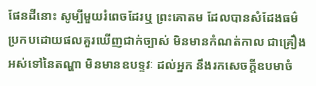ផែនដីនោះ សូម្បីមួយរំពេចដែរឬ ព្រះគោតម ដែលបានសំដែងធម៌ ប្រកបដោយផលគួរឃើញជាក់ច្បាស់ មិនមានកំណត់កាល ជាគ្រឿងអស់ទៅនៃតណ្ហា មិនមានឧបទ្ទវៈ ដល់អ្នក នឹងរកសេចក្តីឧបមាចំ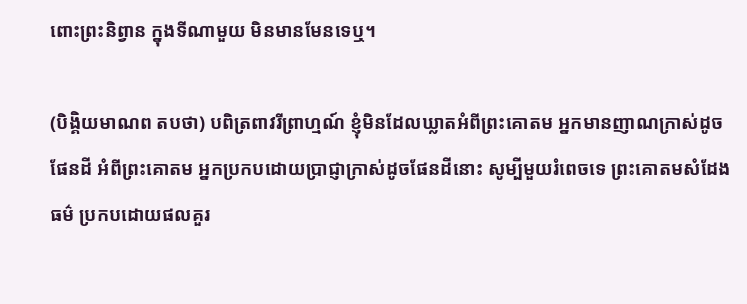ពោះព្រះនិព្វាន ក្នុងទីណាមួយ មិនមានមែនទេឬ។

(បិង្គិយមាណព តបថា) បពិត្រពាវរីព្រាហ្មណ៍ ខ្ញុំមិនដែលឃ្លាតអំពីព្រះគោតម អ្នកមានញាណក្រាស់ដូចផែនដី អំពីព្រះគោតម អ្នកប្រកបដោយប្រាជ្ញាក្រាស់ដូចផែនដីនោះ សូម្បីមួយរំពេចទេ ព្រះគោតមសំដែងធម៌ ប្រកបដោយផលគួរ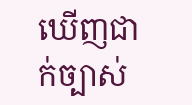ឃើញជាក់ច្បាស់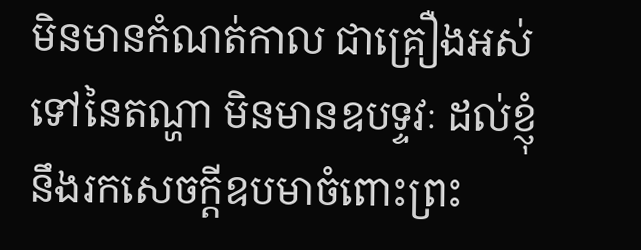មិនមានកំណត់កាល ជាគ្រឿងអស់ទៅនៃតណ្ហា មិនមានឧបទ្ទវៈ ដល់ខ្ញុំ នឹងរកសេចក្តីឧបមាចំពោះព្រះ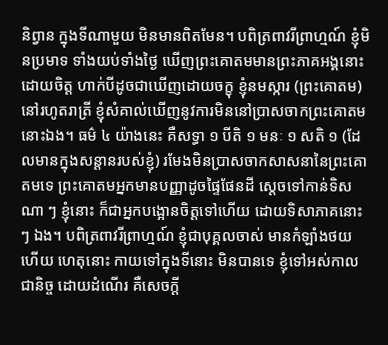និព្វាន ក្នុងទីណាមួយ មិនមានពិតមែន។ បពិត្រពាវរីព្រាហ្មណ៍ ខ្ញុំមិនប្រមាទ ទាំងយប់ទាំងថ្ងៃ ឃើញព្រះគោតមមានព្រះភាគអង្គនោះដោយចិត្ត ហាក់បីដូចជាឃើញដោយចក្ខុ ខ្ញុំនមស្ការ (ព្រះគោតម) នៅរហូតរាត្រី ខ្ញុំសំគាល់ឃើញនូវការមិននៅប្រាសចាកព្រះគោតមនោះឯង។ ធម៌ ៤ យ៉ាងនេះ គឺសទ្ធា ១ បីតិ ១ មនៈ ១ សតិ ១ (ដែលមានក្នុងសន្តានរបស់ខ្ញុំ) រមែងមិនប្រាសចាកសាសនានៃព្រះគោតមទេ ព្រះគោតមអ្នកមានបញ្ញាដូចផ្ទៃផែនដី ស្តេចទៅកាន់ទិសណា ៗ ខ្ញុំនោះ ក៏ជាអ្នកបង្អោនចិត្តទៅហើយ ដោយទិសាភាគនោះ ៗ ឯង។ បពិត្រពាវរីព្រាហ្មណ៍ ខ្ញុំជាបុគ្គលចាស់ មានកំឡាំងថយហើយ ហេតុនោះ កាយទៅក្នុងទីនោះ មិនបានទេ ខ្ញុំទៅអស់កាលជានិច្ច ដោយដំណើរ គឺសេចក្តី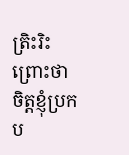ត្រិះរិះ ព្រោះថា ចិត្តខ្ញុំប្រកប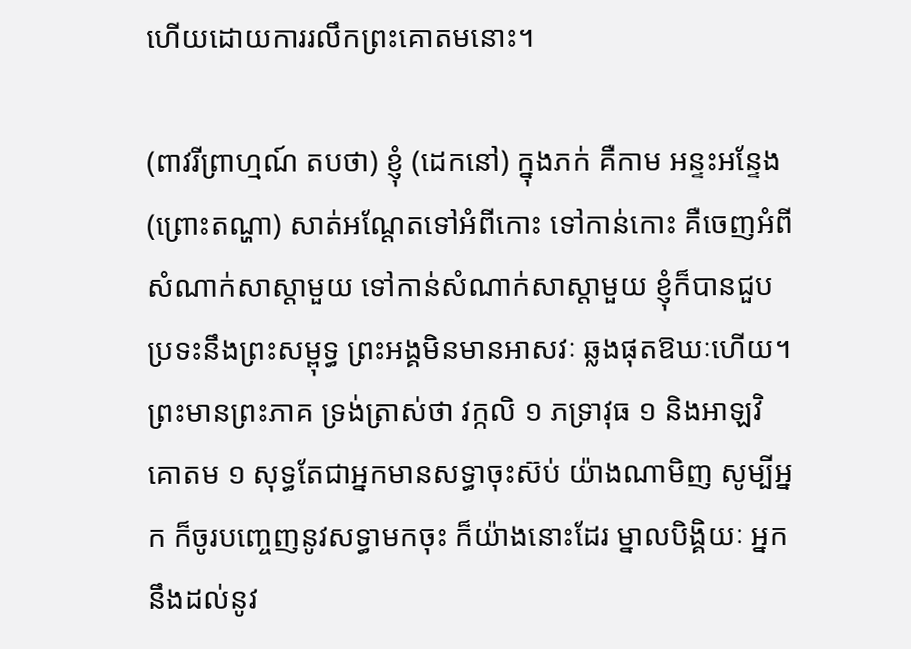ហើយដោយការរលឹកព្រះគោតមនោះ។

(ពាវរីព្រាហ្មណ៍ តបថា) ខ្ញុំ (ដេកនៅ) ក្នុងភក់ គឺកាម អន្ទះអន្ទែង (ព្រោះតណ្ហា) សាត់អណ្តែតទៅអំពីកោះ ទៅកាន់កោះ គឺចេញអំពីសំណាក់សាស្តាមួយ ទៅកាន់សំណាក់សាស្តាមួយ ខ្ញុំក៏បានជួបប្រទះនឹងព្រះសម្ពុទ្ធ ព្រះអង្គមិនមានអាសវៈ ឆ្លងផុតឱឃៈហើយ។ ព្រះមានព្រះភាគ ទ្រង់ត្រាស់ថា វក្កលិ ១ ភទ្រាវុធ ១ និងអាឡវិគោតម ១ សុទ្ធតែជាអ្នកមានសទ្ធាចុះស៊ប់ យ៉ាងណាមិញ សូម្បីអ្នក ក៏ចូរបញ្ចេញនូវសទ្ធាមកចុះ ក៏យ៉ាងនោះដែរ ម្នាលបិង្គិយៈ អ្នកនឹងដល់នូវ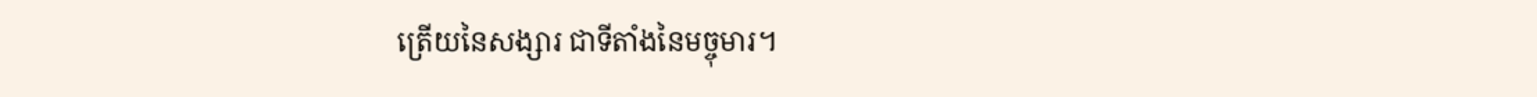ត្រើយនៃសង្សារ ជាទីតាំងនៃមច្ចុមារ។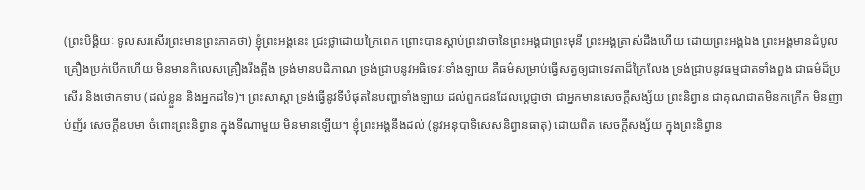(ព្រះបិង្គិយៈ ទូលសរសើរព្រះមានព្រះភាគថា) ខ្ញុំព្រះអង្គនេះ ជ្រះថ្លាដោយក្រៃពេក ព្រោះបានស្តាប់ព្រះវាចានៃព្រះអង្គជាព្រះមុនី ព្រះអង្គត្រាស់ដឹងហើយ ដោយព្រះអង្គឯង ព្រះអង្គមានដំបូលគ្រឿងប្រក់បើកហើយ មិនមានកិលេសគ្រឿងរឹងត្អឹង ទ្រង់មានបដិភាណ ទ្រង់ជ្រាបនូវអធិទេវៈទាំងឡាយ គឺធម៌សម្រាប់ធ្វើសត្វឲ្យជាទេវតាដ៏ក្រៃលែង ទ្រង់ជ្រាបនូវធម្មជាតទាំងពួង ជាធម៌ដ៏ប្រសើរ និងថោកទាប (ដល់ខ្លួន និងអ្នកដទៃ)។ ព្រះសាស្តា ទ្រង់ធ្វើនូវទីបំផុតនៃបញ្ហាទាំងឡាយ ដល់ពួកជនដែលប្តេជ្ញាថា ជាអ្នកមានសេចក្តីសង្ស័យ ព្រះនិព្វាន ជាគុណជាតមិនកក្រើក មិនញាប់ញ័រ សេចក្តីឧបមា ចំពោះព្រះនិព្វាន ក្នុងទីណាមួយ មិនមានឡើយ។ ខ្ញុំព្រះអង្គនឹងដល់ (នូវអនុបាទិសេសនិព្វានធាតុ) ដោយពិត សេចក្តីសង្ស័យ ក្នុងព្រះនិព្វាន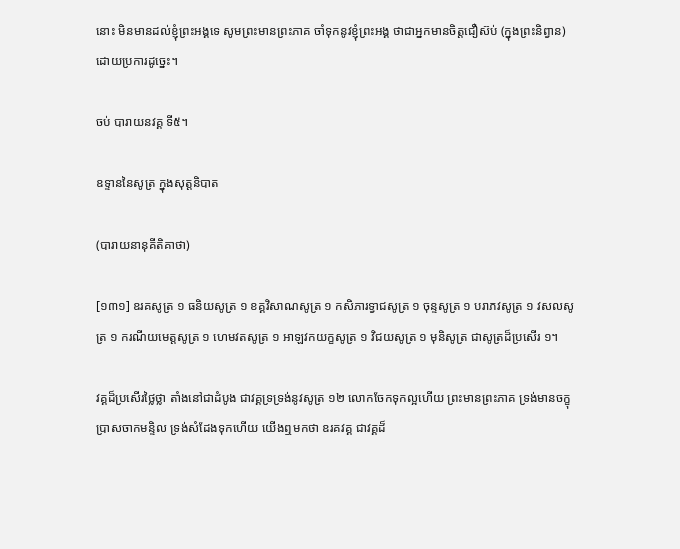នោះ មិនមានដល់ខ្ញុំព្រះអង្គទេ សូមព្រះមានព្រះភាគ ចាំទុកនូវខ្ញុំព្រះអង្គ ថាជាអ្នកមានចិត្តជឿស៊ប់ (ក្នុងព្រះនិព្វាន) ដោយប្រការដូច្នេះ។

ចប់ បារាយនវគ្គ ទី៥។

ឧទ្ទាននៃសូត្រ ក្នុងសុត្តនិបាត

(បារាយនានុគីតិគាថា)

[១៣១] ឧរគសូត្រ ១ ធនិយសូត្រ ១ ខគ្គវិសាណសូត្រ ១ កសិភារទ្វាជសូត្រ ១ ចុន្ទសូត្រ ១ បរាភវសូត្រ ១ វសលសូត្រ ១ ករណីយមេត្តសូត្រ ១ ហេមវតសូត្រ ១ អាឡវកយក្ខសូត្រ ១ វិជយសូត្រ ១ មុនិសូត្រ ជាសូត្រដ៏ប្រសើរ ១។

វគ្គដ៏ប្រសើរថ្លៃថ្លា តាំងនៅជាដំបូង ជាវគ្គទ្រទ្រង់នូវសូត្រ ១២ លោកចែកទុកល្អហើយ ព្រះមានព្រះភាគ ទ្រង់មានចក្ខុប្រាសចាកមន្ទិល ទ្រង់សំដែងទុកហើយ យើងឮមកថា ឧរគវគ្គ ជាវគ្គដ៏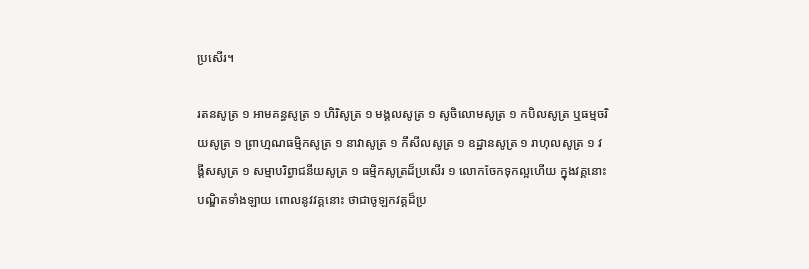ប្រសើរ។

រតនសូត្រ ១ អាមគន្ធសូត្រ ១ ហិរិសូត្រ ១ មង្គលសូត្រ ១ សូចិលោមសូត្រ ១ កបិលសូត្រ ឬធម្មចរិយសូត្រ ១ ព្រាហ្មណធមិ្មកសូត្រ ១ នាវាសូត្រ ១ កឹសីលសូត្រ ១ ឧដ្ឋានសូត្រ ១ រាហុលសូត្រ ១ វង្គីសសូត្រ ១ សម្មាបរិព្វាជនីយសូត្រ ១ ធម្មិកសូត្រដ៏ប្រសើរ ១ លោកចែកទុកល្អហើយ ក្នុងវគ្គនោះ បណ្ឌិតទាំងឡាយ ពោលនូវវគ្គនោះ ថាជាចូឡកវគ្គដ៏ប្រ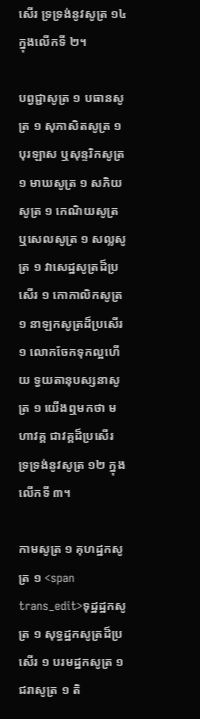សើរ ទ្រទ្រង់នូវសូត្រ ១៤ ក្នុងលើកទី ២។

បព្វជ្ជាសូត្រ ១ បធានសូត្រ ១ សុភាសិតសូត្រ ១ បុរឡាស ឬសុន្ទរិកសូត្រ ១ មាឃសូត្រ ១ សភិយសូត្រ ១ កេណិយសូត្រ ឬសេលសូត្រ ១ សល្លសូត្រ ១ វាសេដ្ឋសូត្រដ៏ប្រសើរ ១ កោកាលិកសូត្រ ១ នាឡកសូត្រដ៏ប្រសើរ ១ លោកចែកទុកល្អហើយ ទ្វយតានុបស្សនាសូត្រ ១ យើងឮមកថា មហាវគ្គ ជាវគ្គដ៏ប្រសើរ ទ្រទ្រង់នូវសូត្រ ១២ ក្នុងលើកទី ៣។

កាមសូត្រ ១ គុហដ្ឋកសូត្រ ១ <span trans_edit>ទុដ្ឋដ្ឋកសូត្រ ១ សុទ្ធដ្ឋកសូត្រដ៏ប្រសើរ ១ បរមដ្ឋកសូត្រ ១ ជរាសូត្រ ១ តិ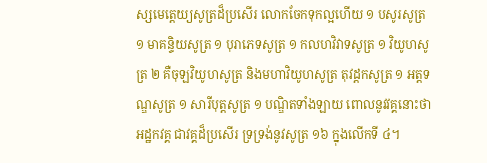ស្សមេត្តេយ្យសូត្រដ៏ប្រសើរ លោកចែកទុកល្អហើយ ១ បសូរសូត្រ ១ មាគន្ទិយសូត្រ ១ បុរាភេទសូត្រ ១ កលហវិវាទសូត្រ ១ វិយូហសូត្រ ២ គឺចុឡវិយូហសូត្រ និងមហាវិយូហសូត្រ តុវដ្តកសូត្រ ១ អត្តទណ្ឌសូត្រ ១ សារីបុត្តសូត្រ ១ បណ្ឌិតទាំងឡាយ ពោលនូវវគ្គនោះថា អដ្ឋកវគ្គ ជាវគ្គដ៏ប្រសើរ ទ្រទ្រង់នូវសូត្រ ១៦ ក្នុងលើកទី ៤។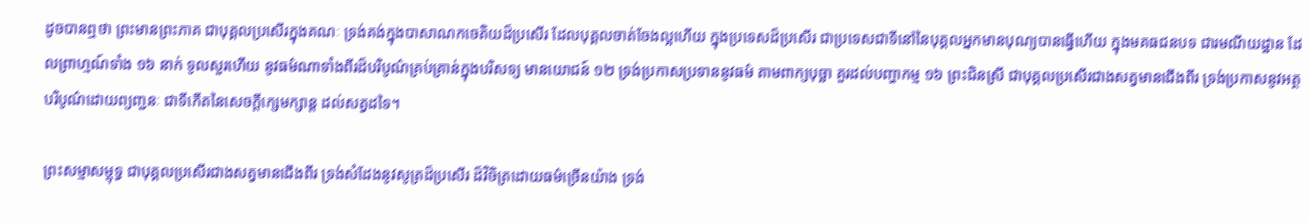ដូចបានឮថា ព្រះមានព្រះភាគ ជាបុគ្គលប្រសើរក្នុងគណៈ ទ្រង់គង់ក្នុងបាសាណកចេតិយដ៏ប្រសើរ ដែលបុគ្គលចាត់ចែងល្អហើយ ក្នុងប្រទេសដ៏ប្រសើរ ជាប្រទេសជាទីនៅនៃបុគ្គលអ្នកមានបុណ្យបានធ្វើហើយ ក្នុងមគធជនបទ ជារមណីយដ្ឋាន ដែលព្រាហ្មណ៍ទាំង ១៦ នាក់ ទូលសួរហើយ នូវធម៌ណាទាំងពីរដ៏បរិបូណ៌គ្រប់គ្រាន់ក្នុងបរិសទ្យ មានយោជន៍ ១២ ទ្រង់ប្រកាសប្រទាននូវធម៌ តាមពាក្យបុច្ឆា គួរដល់បញ្ហាកម្ម ១៦ ព្រះជិនស្រី ជាបុគ្គលប្រសើរជាងសត្វមានជើងពីរ ទ្រង់ប្រកាសនូវអត្ថ បរិបូណ៌ដោយព្យញ្ជនៈ ជាទីកើតនៃសេចក្តីក្សេមក្សាន្ត ដល់សត្វដទៃ។

ព្រះសម្មាសម្ពុទ្ធ ជាបុគ្គលប្រសើរជាងសត្វមានជើងពីរ ទ្រង់សំដែងនូវសូត្រដ៏ប្រសើរ ដ៏វិចិត្រដោយធម៌ច្រើនយ៉ាង ទ្រង់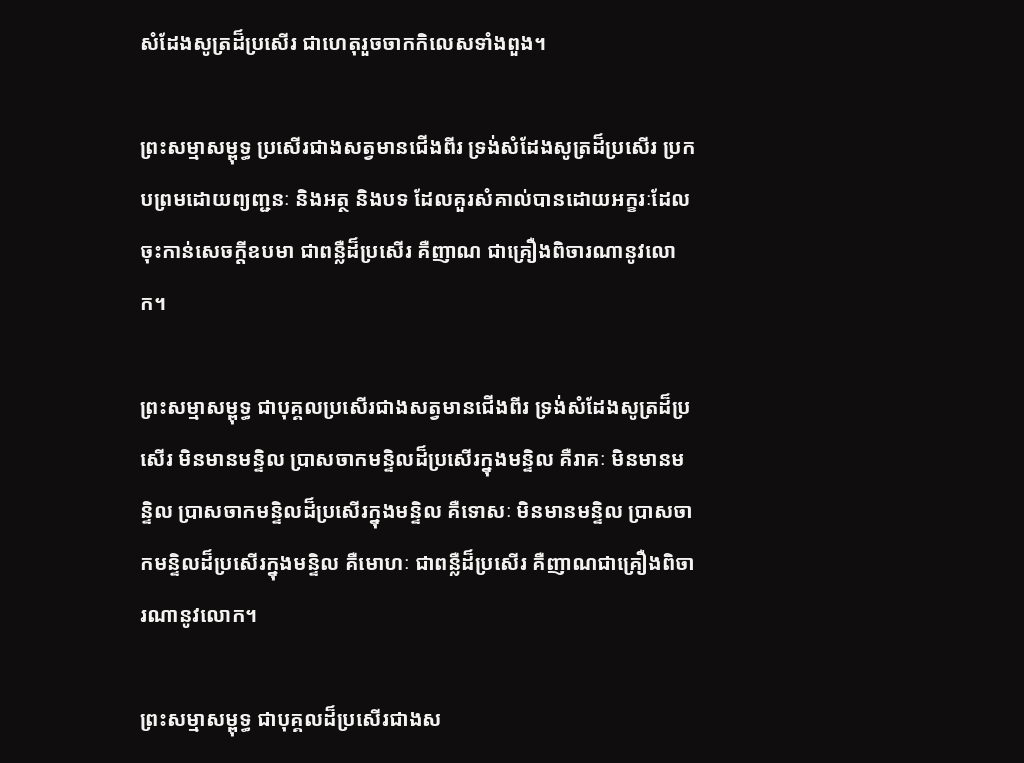សំដែងសូត្រដ៏ប្រសើរ ជាហេតុរួចចាកកិលេសទាំងពួង។

ព្រះសម្មាសម្ពុទ្ធ ប្រសើរជាងសត្វមានជើងពីរ ទ្រង់សំដែងសូត្រដ៏ប្រសើរ ប្រកបព្រមដោយព្យញ្ជនៈ និងអត្ថ និងបទ ដែលគួរសំគាល់បានដោយអក្ខរៈដែលចុះកាន់សេចក្តីឧបមា ជាពន្លឺដ៏ប្រសើរ គឺញាណ ជាគ្រឿងពិចារណានូវលោក។

ព្រះសម្មាសម្ពុទ្ធ ជាបុគ្គលប្រសើរជាងសត្វមានជើងពីរ ទ្រង់សំដែងសូត្រដ៏ប្រសើរ មិនមានមន្ទិល បា្រសចាកមន្ទិលដ៏ប្រសើរក្នុងមន្ទិល គឺរាគៈ មិនមានមន្ទិល ប្រាសចាកមន្ទិលដ៏ប្រសើរក្នុងមន្ទិល គឺទោសៈ មិនមានមន្ទិល ប្រាសចាកមន្ទិលដ៏ប្រសើរក្នុងមន្ទិល គឺមោហៈ ជាពន្លឺដ៏ប្រសើរ គឺញាណជាគ្រឿងពិចារណានូវលោក។

ព្រះសម្មាសម្ពុទ្ធ ជាបុគ្គលដ៏ប្រសើរជាងស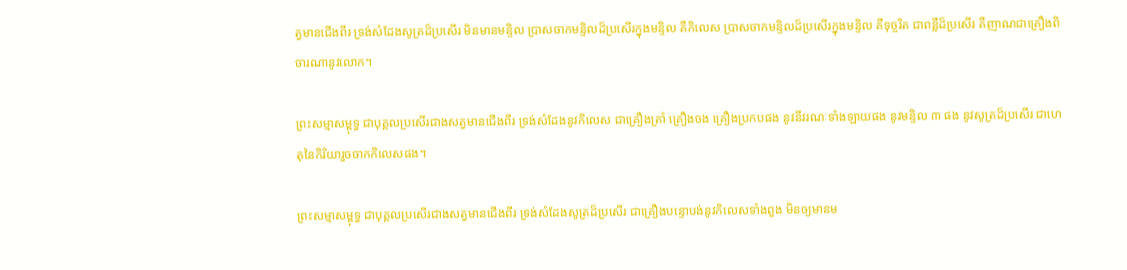ត្វមានជើងពីរ ទ្រង់សំដែងសូត្រដ៏ប្រសើរ មិនមានមន្ទិល ប្រាសចាកមន្ទិលដ៏ប្រសើរក្នុងមន្ទិល គឺកិលេស ប្រាសចាកមន្ទិលដ៏ប្រសើរក្នុងមន្ទិល គឺទុច្ចរិត ជាពន្លឺដ៏ប្រសើរ គឺញាណជាគ្រឿងពិចារណានូវលោក។

ព្រះសម្មាសម្ពុទ្ធ ជាបុគ្គលប្រសើរជាងសត្វមានជើងពីរ ទ្រង់សំដែងនូវកិលេស ជាគ្រឿងត្រាំ គ្រឿងចង គ្រឿងប្រកបផង នូវនីវរណៈទាំងឡាយផង នូវមន្ទិល ៣ ផង នូវសូត្រដ៏ប្រសើរ ជាហេតុនៃកិរិយារួចចាកកិលេសផង។

ព្រះសម្មាសម្ពុទ្ធ ជាបុគ្គលប្រសើរជាងសត្វមានជើងពីរ ទ្រង់សំដែងសូត្រដ៏ប្រសើរ ជាគ្រឿងបន្ទោបង់នូវកិលេសទាំងពួង មិនឲ្យមានម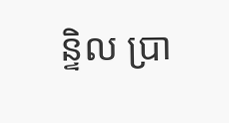ន្ទិល ប្រា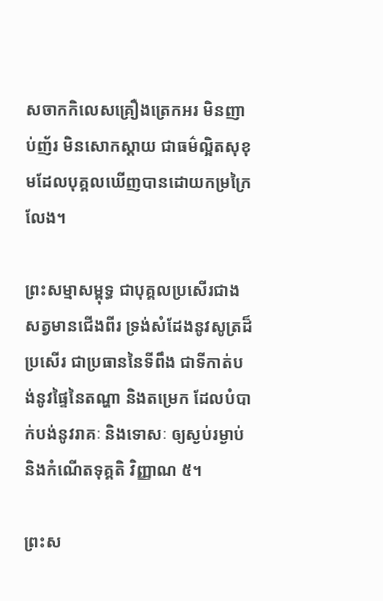សចាកកិលេសគ្រឿងត្រេកអរ មិនញាប់ញ័រ មិនសោកស្តាយ ជាធម៌ល្អិតសុខុមដែលបុគ្គលឃើញបានដោយកម្រក្រៃលែង។

ព្រះសម្មាសម្ពុទ្ធ ជាបុគ្គលប្រសើរជាងសត្វមានជើងពីរ ទ្រង់សំដែងនូវសូត្រដ៏ប្រសើរ ជាប្រធាននៃទីពឹង ជាទីកាត់បង់នូវផ្ទៃនៃតណ្ហា និងតម្រេក ដែលបំបាក់បង់នូវរាគៈ និងទោសៈ ឲ្យស្ងប់រម្ងាប់ និងកំណើតទុគ្គតិ វិញ្ញាណ ៥។

ព្រះស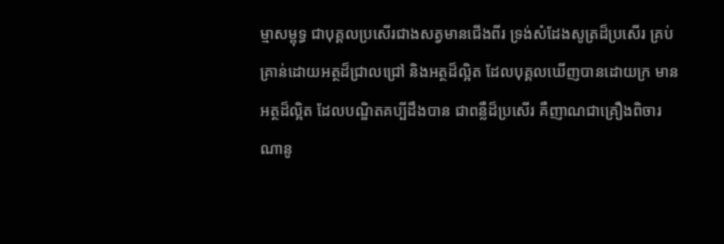ម្មាសម្ពុទ្ធ ជាបុគ្គលប្រសើរជាងសត្វមានជើងពីរ ទ្រង់សំដែងសូត្រដ៏ប្រសើរ គ្រប់គ្រាន់ដោយអត្ថដ៏ជ្រាលជ្រៅ និងអត្ថដ៏ល្អិត ដែលបុគ្គលឃើញបានដោយក្រ មានអត្ថដ៏ល្អិត ដែលបណ្ឌិតគប្បីដឹងបាន ជាពន្លឺដ៏ប្រសើរ គឺញាណជាគ្រឿងពិចារណានូ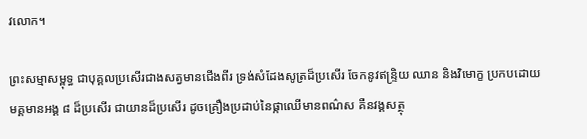វលោក។

ព្រះសម្មាសម្ពុទ្ធ ជាបុគ្គលប្រសើរជាងសត្វមានជើងពីរ ទ្រង់សំដែងសូត្រដ៏ប្រសើរ ចែកនូវឥន្ទ្រិយ ឈាន និងវិមោក្ខ ប្រកបដោយមគ្គមានអង្គ ៨ ដ៏ប្រសើរ ជាយានដ៏ប្រសើរ ដូចគ្រឿងប្រដាប់នៃផ្កាឈើមានពណ៌ស គឺនវង្គសត្ថុ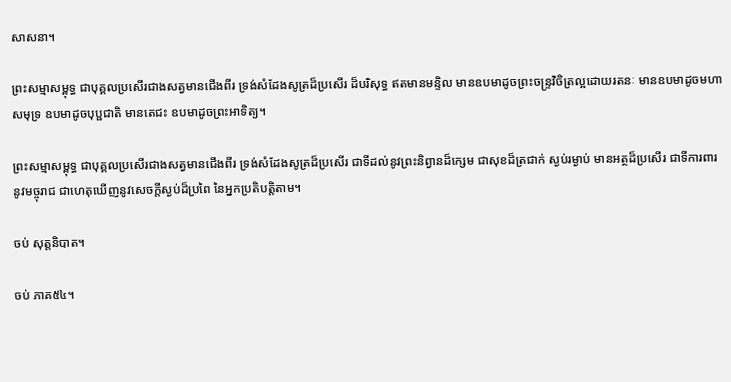សាសនា។

ព្រះសម្មាសម្ពុទ្ធ ជាបុគ្គលប្រសើរជាងសត្វមានជើងពីរ ទ្រង់សំដែងសូត្រដ៏ប្រសើរ ដ៏បរិសុទ្ធ ឥតមានមន្ទិល មានឧបមាដូចព្រះចន្រ្ទវិចិត្រល្អដោយរតនៈ មានឧបមាដូចមហាសមុទ្រ ឧបមាដូចបុប្ផជាតិ មានតេជះ ឧបមាដូចព្រះអាទិត្យ។

ព្រះសម្មាសម្ពុទ្ធ ជាបុគ្គលប្រសើរជាងសត្វមានជើងពីរ ទ្រង់សំដែងសូត្រដ៏ប្រសើរ ជាទីដល់នូវព្រះនិព្វានដ៏ក្សេម ជាសុខដ៏ត្រជាក់ ស្ងប់រម្ងាប់ មានអត្ថដ៏ប្រសើរ ជាទីការពារនូវមច្ចុរាជ ជាហេតុឃើញនូវសេចក្តីស្ងប់ដ៏ប្រពៃ នៃអ្នកប្រតិបត្តិតាម។

ចប់ សុត្តនិបាត។

ចប់ ភាគ៥៤។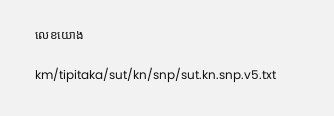លេខយោង

km/tipitaka/sut/kn/snp/sut.kn.snp.v5.txt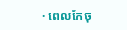· ពេលកែចុ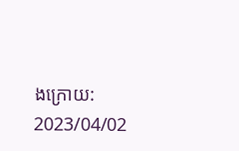ងក្រោយ: 2023/04/02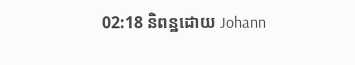02:18 និពន្ឋដោយ Johann